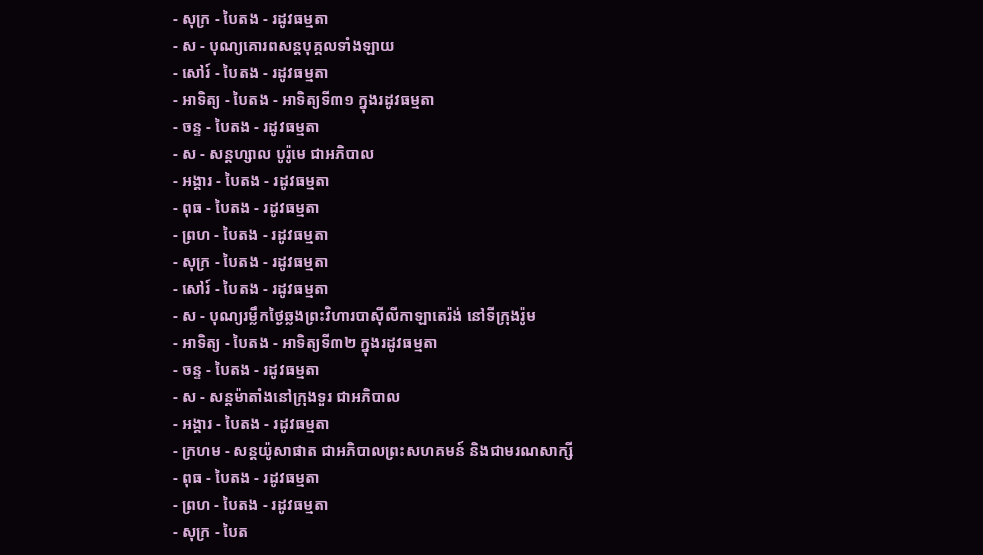- សុក្រ - បៃតង - រដូវធម្មតា
- ស - បុណ្យគោរពសន្ដបុគ្គលទាំងឡាយ
- សៅរ៍ - បៃតង - រដូវធម្មតា
- អាទិត្យ - បៃតង - អាទិត្យទី៣១ ក្នុងរដូវធម្មតា
- ចន្ទ - បៃតង - រដូវធម្មតា
- ស - សន្ដហ្សាល បូរ៉ូមេ ជាអភិបាល
- អង្គារ - បៃតង - រដូវធម្មតា
- ពុធ - បៃតង - រដូវធម្មតា
- ព្រហ - បៃតង - រដូវធម្មតា
- សុក្រ - បៃតង - រដូវធម្មតា
- សៅរ៍ - បៃតង - រដូវធម្មតា
- ស - បុណ្យរម្លឹកថ្ងៃឆ្លងព្រះវិហារបាស៊ីលីកាឡាតេរ៉ង់ នៅទីក្រុងរ៉ូម
- អាទិត្យ - បៃតង - អាទិត្យទី៣២ ក្នុងរដូវធម្មតា
- ចន្ទ - បៃតង - រដូវធម្មតា
- ស - សន្ដម៉ាតាំងនៅក្រុងទួរ ជាអភិបាល
- អង្គារ - បៃតង - រដូវធម្មតា
- ក្រហម - សន្ដយ៉ូសាផាត ជាអភិបាលព្រះសហគមន៍ និងជាមរណសាក្សី
- ពុធ - បៃតង - រដូវធម្មតា
- ព្រហ - បៃតង - រដូវធម្មតា
- សុក្រ - បៃត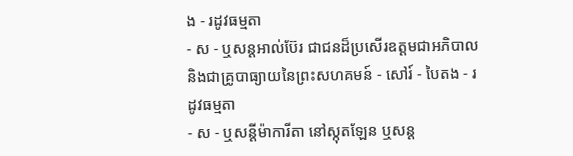ង - រដូវធម្មតា
- ស - ឬសន្ដអាល់ប៊ែរ ជាជនដ៏ប្រសើរឧត្ដមជាអភិបាល និងជាគ្រូបាធ្យាយនៃព្រះសហគមន៍ - សៅរ៍ - បៃតង - រដូវធម្មតា
- ស - ឬសន្ដីម៉ាការីតា នៅស្កុតឡែន ឬសន្ដ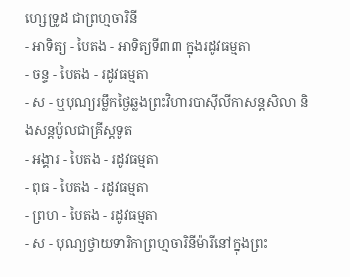ហ្សេទ្រូដ ជាព្រហ្មចារិនី
- អាទិត្យ - បៃតង - អាទិត្យទី៣៣ ក្នុងរដូវធម្មតា
- ចន្ទ - បៃតង - រដូវធម្មតា
- ស - ឬបុណ្យរម្លឹកថ្ងៃឆ្លងព្រះវិហារបាស៊ីលីកាសន្ដសិលា និងសន្ដប៉ូលជាគ្រីស្ដទូត
- អង្គារ - បៃតង - រដូវធម្មតា
- ពុធ - បៃតង - រដូវធម្មតា
- ព្រហ - បៃតង - រដូវធម្មតា
- ស - បុណ្យថ្វាយទារិកាព្រហ្មចារិនីម៉ារីនៅក្នុងព្រះ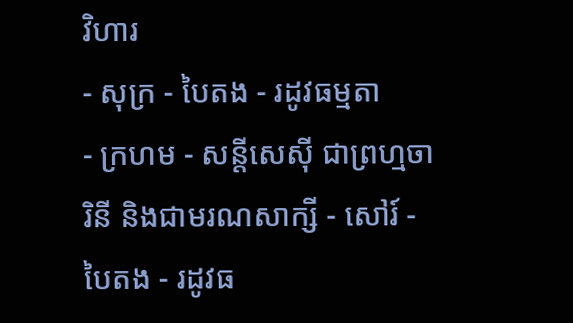វិហារ
- សុក្រ - បៃតង - រដូវធម្មតា
- ក្រហម - សន្ដីសេស៊ី ជាព្រហ្មចារិនី និងជាមរណសាក្សី - សៅរ៍ - បៃតង - រដូវធ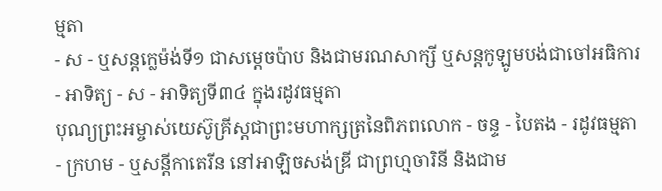ម្មតា
- ស - ឬសន្ដក្លេម៉ង់ទី១ ជាសម្ដេចប៉ាប និងជាមរណសាក្សី ឬសន្ដកូឡូមបង់ជាចៅអធិការ
- អាទិត្យ - ស - អាទិត្យទី៣៤ ក្នុងរដូវធម្មតា
បុណ្យព្រះអម្ចាស់យេស៊ូគ្រីស្ដជាព្រះមហាក្សត្រនៃពិភពលោក - ចន្ទ - បៃតង - រដូវធម្មតា
- ក្រហម - ឬសន្ដីកាតេរីន នៅអាឡិចសង់ឌ្រី ជាព្រហ្មចារិនី និងជាម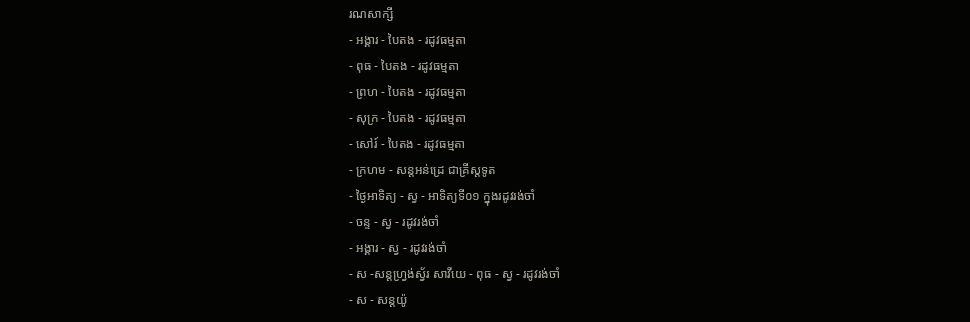រណសាក្សី
- អង្គារ - បៃតង - រដូវធម្មតា
- ពុធ - បៃតង - រដូវធម្មតា
- ព្រហ - បៃតង - រដូវធម្មតា
- សុក្រ - បៃតង - រដូវធម្មតា
- សៅរ៍ - បៃតង - រដូវធម្មតា
- ក្រហម - សន្ដអន់ដ្រេ ជាគ្រីស្ដទូត
- ថ្ងៃអាទិត្យ - ស្វ - អាទិត្យទី០១ ក្នុងរដូវរង់ចាំ
- ចន្ទ - ស្វ - រដូវរង់ចាំ
- អង្គារ - ស្វ - រដូវរង់ចាំ
- ស -សន្ដហ្វ្រង់ស្វ័រ សាវីយេ - ពុធ - ស្វ - រដូវរង់ចាំ
- ស - សន្ដយ៉ូ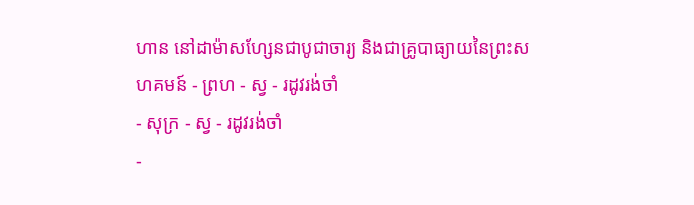ហាន នៅដាម៉ាសហ្សែនជាបូជាចារ្យ និងជាគ្រូបាធ្យាយនៃព្រះសហគមន៍ - ព្រហ - ស្វ - រដូវរង់ចាំ
- សុក្រ - ស្វ - រដូវរង់ចាំ
-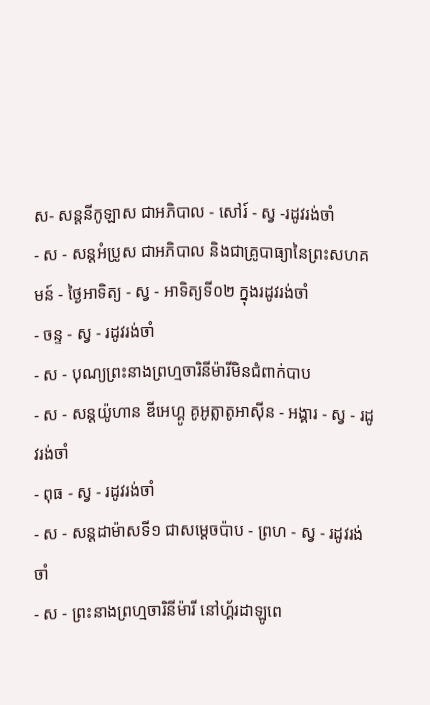ស- សន្ដនីកូឡាស ជាអភិបាល - សៅរ៍ - ស្វ -រដូវរង់ចាំ
- ស - សន្ដអំប្រូស ជាអភិបាល និងជាគ្រូបាធ្យានៃព្រះសហគមន៍ - ថ្ងៃអាទិត្យ - ស្វ - អាទិត្យទី០២ ក្នុងរដូវរង់ចាំ
- ចន្ទ - ស្វ - រដូវរង់ចាំ
- ស - បុណ្យព្រះនាងព្រហ្មចារិនីម៉ារីមិនជំពាក់បាប
- ស - សន្ដយ៉ូហាន ឌីអេហ្គូ គូអូត្លាតូអាស៊ីន - អង្គារ - ស្វ - រដូវរង់ចាំ
- ពុធ - ស្វ - រដូវរង់ចាំ
- ស - សន្ដដាម៉ាសទី១ ជាសម្ដេចប៉ាប - ព្រហ - ស្វ - រដូវរង់ចាំ
- ស - ព្រះនាងព្រហ្មចារិនីម៉ារី នៅហ្គ័រដាឡូពេ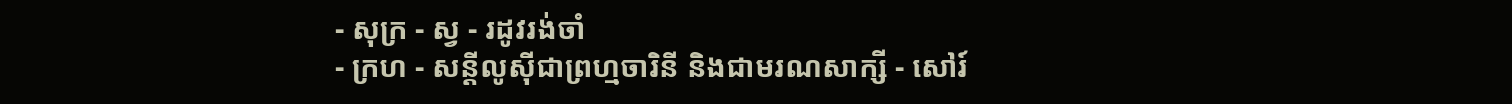- សុក្រ - ស្វ - រដូវរង់ចាំ
- ក្រហ - សន្ដីលូស៊ីជាព្រហ្មចារិនី និងជាមរណសាក្សី - សៅរ៍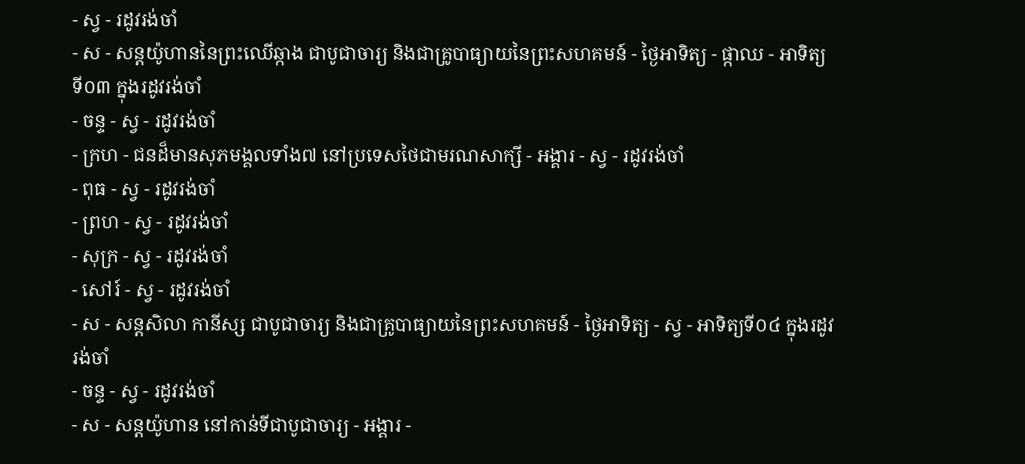- ស្វ - រដូវរង់ចាំ
- ស - សន្ដយ៉ូហាននៃព្រះឈើឆ្កាង ជាបូជាចារ្យ និងជាគ្រូបាធ្យាយនៃព្រះសហគមន៍ - ថ្ងៃអាទិត្យ - ផ្កាឈ - អាទិត្យទី០៣ ក្នុងរដូវរង់ចាំ
- ចន្ទ - ស្វ - រដូវរង់ចាំ
- ក្រហ - ជនដ៏មានសុភមង្គលទាំង៧ នៅប្រទេសថៃជាមរណសាក្សី - អង្គារ - ស្វ - រដូវរង់ចាំ
- ពុធ - ស្វ - រដូវរង់ចាំ
- ព្រហ - ស្វ - រដូវរង់ចាំ
- សុក្រ - ស្វ - រដូវរង់ចាំ
- សៅរ៍ - ស្វ - រដូវរង់ចាំ
- ស - សន្ដសិលា កានីស្ស ជាបូជាចារ្យ និងជាគ្រូបាធ្យាយនៃព្រះសហគមន៍ - ថ្ងៃអាទិត្យ - ស្វ - អាទិត្យទី០៤ ក្នុងរដូវរង់ចាំ
- ចន្ទ - ស្វ - រដូវរង់ចាំ
- ស - សន្ដយ៉ូហាន នៅកាន់ទីជាបូជាចារ្យ - អង្គារ -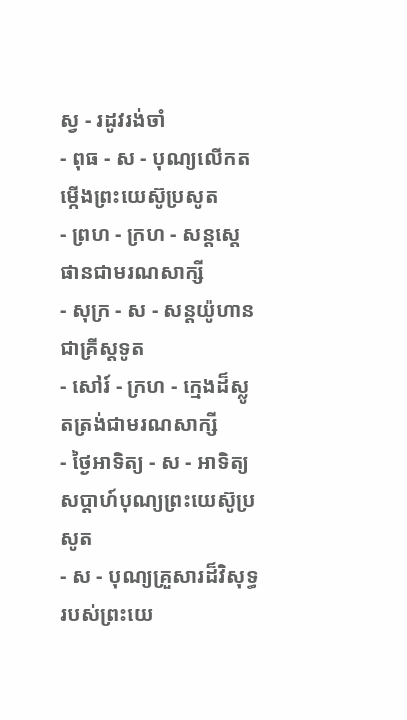ស្វ - រដូវរង់ចាំ
- ពុធ - ស - បុណ្យលើកតម្កើងព្រះយេស៊ូប្រសូត
- ព្រហ - ក្រហ - សន្តស្តេផានជាមរណសាក្សី
- សុក្រ - ស - សន្តយ៉ូហានជាគ្រីស្តទូត
- សៅរ៍ - ក្រហ - ក្មេងដ៏ស្លូតត្រង់ជាមរណសាក្សី
- ថ្ងៃអាទិត្យ - ស - អាទិត្យសប្ដាហ៍បុណ្យព្រះយេស៊ូប្រសូត
- ស - បុណ្យគ្រួសារដ៏វិសុទ្ធរបស់ព្រះយេ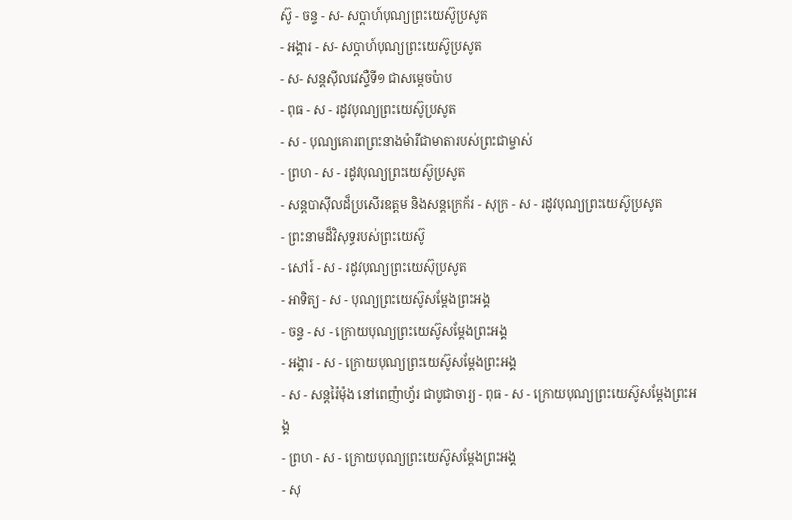ស៊ូ - ចន្ទ - ស- សប្ដាហ៍បុណ្យព្រះយេស៊ូប្រសូត
- អង្គារ - ស- សប្ដាហ៍បុណ្យព្រះយេស៊ូប្រសូត
- ស- សន្ដស៊ីលវេស្ទឺទី១ ជាសម្ដេចប៉ាប
- ពុធ - ស - រដូវបុណ្យព្រះយេស៊ូប្រសូត
- ស - បុណ្យគោរពព្រះនាងម៉ារីជាមាតារបស់ព្រះជាម្ចាស់
- ព្រហ - ស - រដូវបុណ្យព្រះយេស៊ូប្រសូត
- សន្ដបាស៊ីលដ៏ប្រសើរឧត្ដម និងសន្ដក្រេក័រ - សុក្រ - ស - រដូវបុណ្យព្រះយេស៊ូប្រសូត
- ព្រះនាមដ៏វិសុទ្ធរបស់ព្រះយេស៊ូ
- សៅរ៍ - ស - រដូវបុណ្យព្រះយេស៊ុប្រសូត
- អាទិត្យ - ស - បុណ្យព្រះយេស៊ូសម្ដែងព្រះអង្គ
- ចន្ទ - ស - ក្រោយបុណ្យព្រះយេស៊ូសម្ដែងព្រះអង្គ
- អង្គារ - ស - ក្រោយបុណ្យព្រះយេស៊ូសម្ដែងព្រះអង្គ
- ស - សន្ដរ៉ៃម៉ុង នៅពេញ៉ាហ្វ័រ ជាបូជាចារ្យ - ពុធ - ស - ក្រោយបុណ្យព្រះយេស៊ូសម្ដែងព្រះអង្គ
- ព្រហ - ស - ក្រោយបុណ្យព្រះយេស៊ូសម្ដែងព្រះអង្គ
- សុ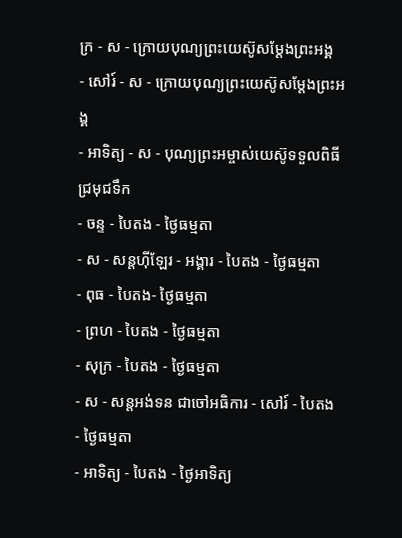ក្រ - ស - ក្រោយបុណ្យព្រះយេស៊ូសម្ដែងព្រះអង្គ
- សៅរ៍ - ស - ក្រោយបុណ្យព្រះយេស៊ូសម្ដែងព្រះអង្គ
- អាទិត្យ - ស - បុណ្យព្រះអម្ចាស់យេស៊ូទទួលពិធីជ្រមុជទឹក
- ចន្ទ - បៃតង - ថ្ងៃធម្មតា
- ស - សន្ដហ៊ីឡែរ - អង្គារ - បៃតង - ថ្ងៃធម្មតា
- ពុធ - បៃតង- ថ្ងៃធម្មតា
- ព្រហ - បៃតង - ថ្ងៃធម្មតា
- សុក្រ - បៃតង - ថ្ងៃធម្មតា
- ស - សន្ដអង់ទន ជាចៅអធិការ - សៅរ៍ - បៃតង - ថ្ងៃធម្មតា
- អាទិត្យ - បៃតង - ថ្ងៃអាទិត្យ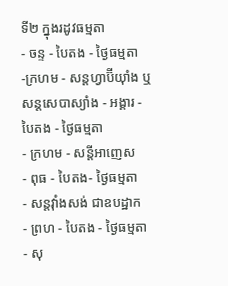ទី២ ក្នុងរដូវធម្មតា
- ចន្ទ - បៃតង - ថ្ងៃធម្មតា
-ក្រហម - សន្ដហ្វាប៊ីយ៉ាំង ឬ សន្ដសេបាស្យាំង - អង្គារ - បៃតង - ថ្ងៃធម្មតា
- ក្រហម - សន្ដីអាញេស
- ពុធ - បៃតង- ថ្ងៃធម្មតា
- សន្ដវ៉ាំងសង់ ជាឧបដ្ឋាក
- ព្រហ - បៃតង - ថ្ងៃធម្មតា
- សុ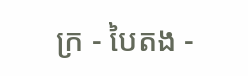ក្រ - បៃតង -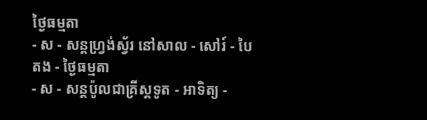ថ្ងៃធម្មតា
- ស - សន្ដហ្វ្រង់ស្វ័រ នៅសាល - សៅរ៍ - បៃតង - ថ្ងៃធម្មតា
- ស - សន្ដប៉ូលជាគ្រីស្ដទូត - អាទិត្យ -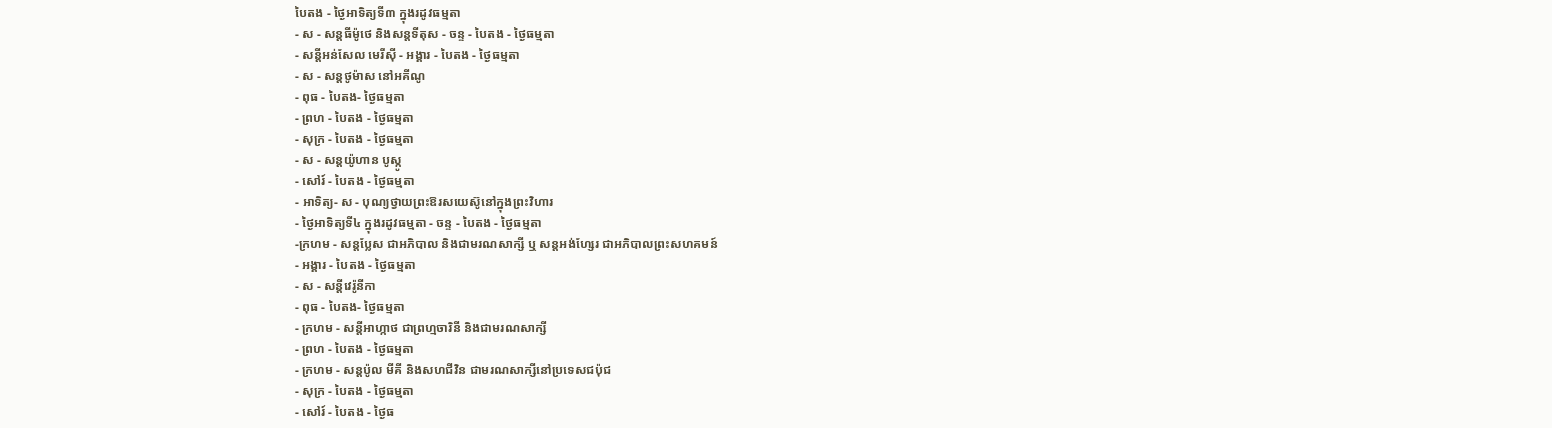បៃតង - ថ្ងៃអាទិត្យទី៣ ក្នុងរដូវធម្មតា
- ស - សន្ដធីម៉ូថេ និងសន្ដទីតុស - ចន្ទ - បៃតង - ថ្ងៃធម្មតា
- សន្ដីអន់សែល មេរីស៊ី - អង្គារ - បៃតង - ថ្ងៃធម្មតា
- ស - សន្ដថូម៉ាស នៅអគីណូ
- ពុធ - បៃតង- ថ្ងៃធម្មតា
- ព្រហ - បៃតង - ថ្ងៃធម្មតា
- សុក្រ - បៃតង - ថ្ងៃធម្មតា
- ស - សន្ដយ៉ូហាន បូស្កូ
- សៅរ៍ - បៃតង - ថ្ងៃធម្មតា
- អាទិត្យ- ស - បុណ្យថ្វាយព្រះឱរសយេស៊ូនៅក្នុងព្រះវិហារ
- ថ្ងៃអាទិត្យទី៤ ក្នុងរដូវធម្មតា - ចន្ទ - បៃតង - ថ្ងៃធម្មតា
-ក្រហម - សន្ដប្លែស ជាអភិបាល និងជាមរណសាក្សី ឬ សន្ដអង់ហ្សែរ ជាអភិបាលព្រះសហគមន៍
- អង្គារ - បៃតង - ថ្ងៃធម្មតា
- ស - សន្ដីវេរ៉ូនីកា
- ពុធ - បៃតង- ថ្ងៃធម្មតា
- ក្រហម - សន្ដីអាហ្កាថ ជាព្រហ្មចារិនី និងជាមរណសាក្សី
- ព្រហ - បៃតង - ថ្ងៃធម្មតា
- ក្រហម - សន្ដប៉ូល មីគី និងសហជីវិន ជាមរណសាក្សីនៅប្រទេសជប៉ុជ
- សុក្រ - បៃតង - ថ្ងៃធម្មតា
- សៅរ៍ - បៃតង - ថ្ងៃធ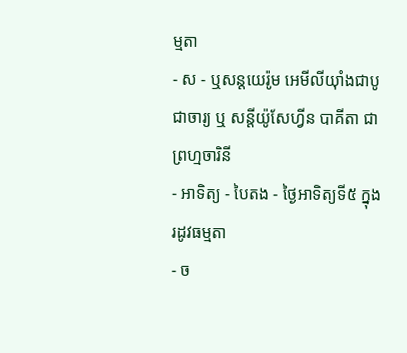ម្មតា
- ស - ឬសន្ដយេរ៉ូម អេមីលីយ៉ាំងជាបូជាចារ្យ ឬ សន្ដីយ៉ូសែហ្វីន បាគីតា ជាព្រហ្មចារិនី
- អាទិត្យ - បៃតង - ថ្ងៃអាទិត្យទី៥ ក្នុងរដូវធម្មតា
- ច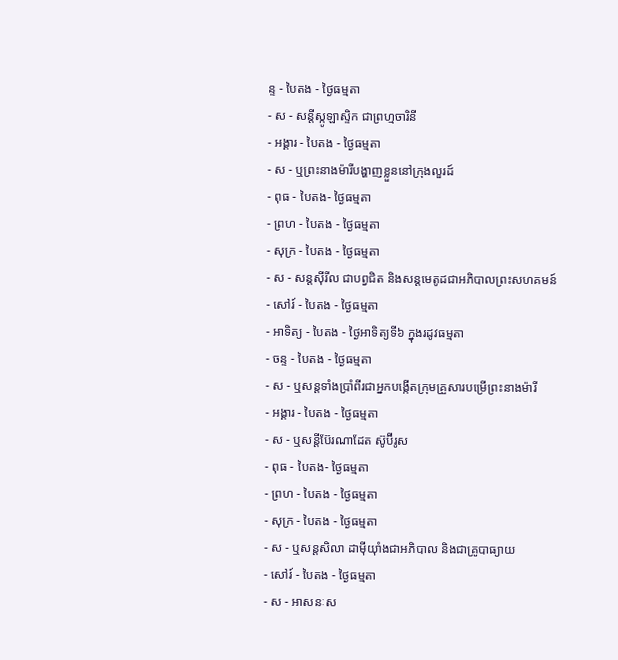ន្ទ - បៃតង - ថ្ងៃធម្មតា
- ស - សន្ដីស្កូឡាស្ទិក ជាព្រហ្មចារិនី
- អង្គារ - បៃតង - ថ្ងៃធម្មតា
- ស - ឬព្រះនាងម៉ារីបង្ហាញខ្លួននៅក្រុងលួរដ៍
- ពុធ - បៃតង- ថ្ងៃធម្មតា
- ព្រហ - បៃតង - ថ្ងៃធម្មតា
- សុក្រ - បៃតង - ថ្ងៃធម្មតា
- ស - សន្ដស៊ីរីល ជាបព្វជិត និងសន្ដមេតូដជាអភិបាលព្រះសហគមន៍
- សៅរ៍ - បៃតង - ថ្ងៃធម្មតា
- អាទិត្យ - បៃតង - ថ្ងៃអាទិត្យទី៦ ក្នុងរដូវធម្មតា
- ចន្ទ - បៃតង - ថ្ងៃធម្មតា
- ស - ឬសន្ដទាំងប្រាំពីរជាអ្នកបង្កើតក្រុមគ្រួសារបម្រើព្រះនាងម៉ារី
- អង្គារ - បៃតង - ថ្ងៃធម្មតា
- ស - ឬសន្ដីប៊ែរណាដែត ស៊ូប៊ីរូស
- ពុធ - បៃតង- ថ្ងៃធម្មតា
- ព្រហ - បៃតង - ថ្ងៃធម្មតា
- សុក្រ - បៃតង - ថ្ងៃធម្មតា
- ស - ឬសន្ដសិលា ដាម៉ីយ៉ាំងជាអភិបាល និងជាគ្រូបាធ្យាយ
- សៅរ៍ - បៃតង - ថ្ងៃធម្មតា
- ស - អាសនៈស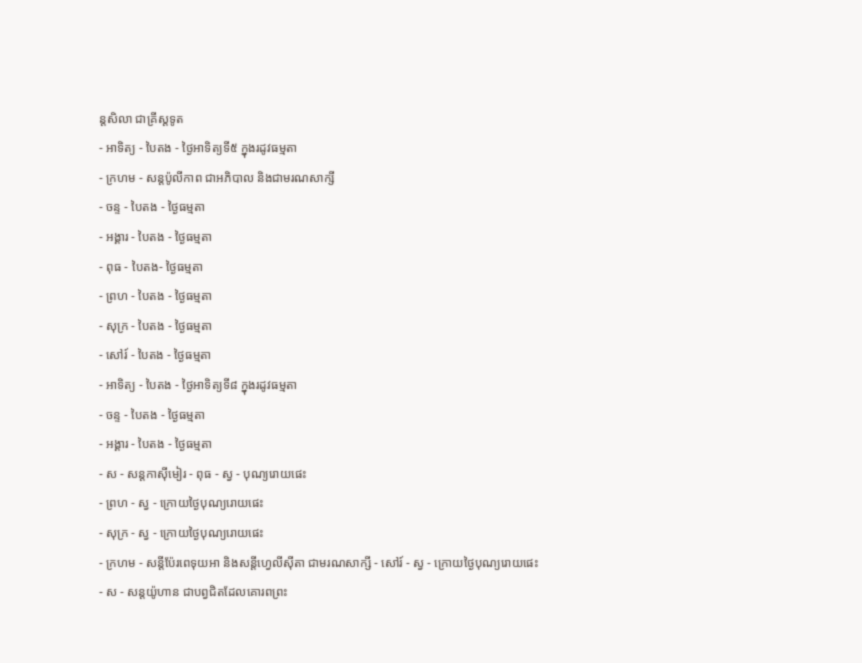ន្ដសិលា ជាគ្រីស្ដទូត
- អាទិត្យ - បៃតង - ថ្ងៃអាទិត្យទី៥ ក្នុងរដូវធម្មតា
- ក្រហម - សន្ដប៉ូលីកាព ជាអភិបាល និងជាមរណសាក្សី
- ចន្ទ - បៃតង - ថ្ងៃធម្មតា
- អង្គារ - បៃតង - ថ្ងៃធម្មតា
- ពុធ - បៃតង- ថ្ងៃធម្មតា
- ព្រហ - បៃតង - ថ្ងៃធម្មតា
- សុក្រ - បៃតង - ថ្ងៃធម្មតា
- សៅរ៍ - បៃតង - ថ្ងៃធម្មតា
- អាទិត្យ - បៃតង - ថ្ងៃអាទិត្យទី៨ ក្នុងរដូវធម្មតា
- ចន្ទ - បៃតង - ថ្ងៃធម្មតា
- អង្គារ - បៃតង - ថ្ងៃធម្មតា
- ស - សន្ដកាស៊ីមៀរ - ពុធ - ស្វ - បុណ្យរោយផេះ
- ព្រហ - ស្វ - ក្រោយថ្ងៃបុណ្យរោយផេះ
- សុក្រ - ស្វ - ក្រោយថ្ងៃបុណ្យរោយផេះ
- ក្រហម - សន្ដីប៉ែរពេទុយអា និងសន្ដីហ្វេលីស៊ីតា ជាមរណសាក្សី - សៅរ៍ - ស្វ - ក្រោយថ្ងៃបុណ្យរោយផេះ
- ស - សន្ដយ៉ូហាន ជាបព្វជិតដែលគោរពព្រះ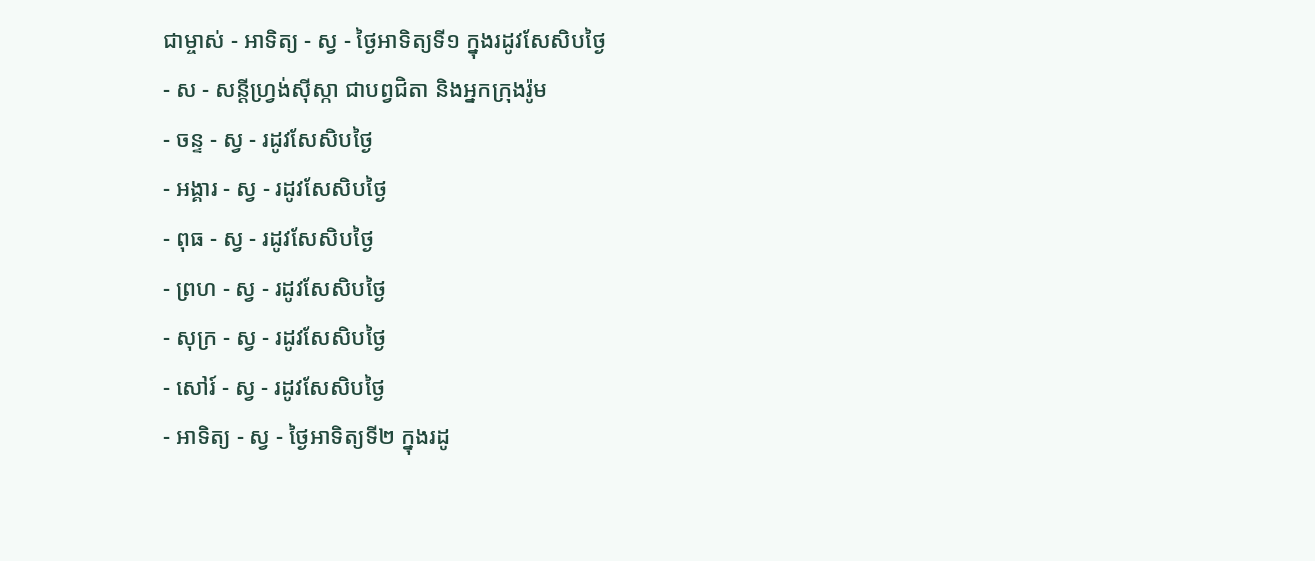ជាម្ចាស់ - អាទិត្យ - ស្វ - ថ្ងៃអាទិត្យទី១ ក្នុងរដូវសែសិបថ្ងៃ
- ស - សន្ដីហ្វ្រង់ស៊ីស្កា ជាបព្វជិតា និងអ្នកក្រុងរ៉ូម
- ចន្ទ - ស្វ - រដូវសែសិបថ្ងៃ
- អង្គារ - ស្វ - រដូវសែសិបថ្ងៃ
- ពុធ - ស្វ - រដូវសែសិបថ្ងៃ
- ព្រហ - ស្វ - រដូវសែសិបថ្ងៃ
- សុក្រ - ស្វ - រដូវសែសិបថ្ងៃ
- សៅរ៍ - ស្វ - រដូវសែសិបថ្ងៃ
- អាទិត្យ - ស្វ - ថ្ងៃអាទិត្យទី២ ក្នុងរដូ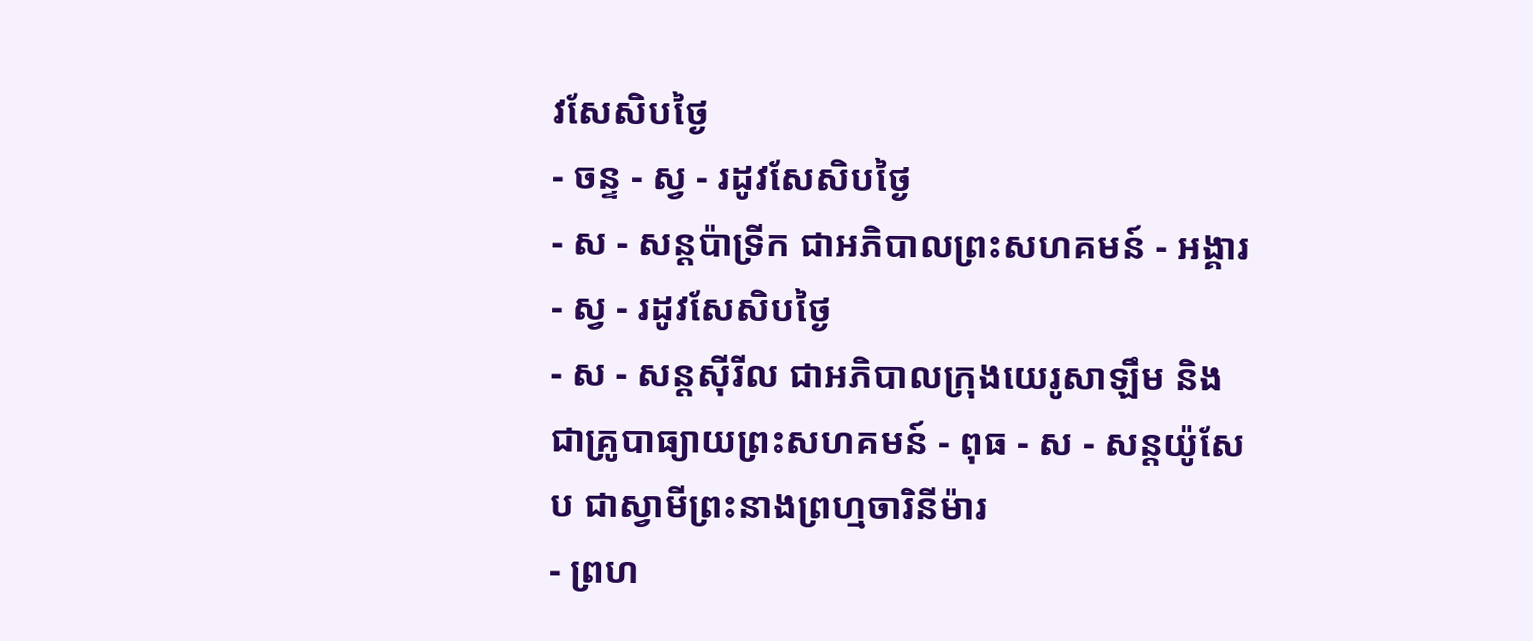វសែសិបថ្ងៃ
- ចន្ទ - ស្វ - រដូវសែសិបថ្ងៃ
- ស - សន្ដប៉ាទ្រីក ជាអភិបាលព្រះសហគមន៍ - អង្គារ - ស្វ - រដូវសែសិបថ្ងៃ
- ស - សន្ដស៊ីរីល ជាអភិបាលក្រុងយេរូសាឡឹម និងជាគ្រូបាធ្យាយព្រះសហគមន៍ - ពុធ - ស - សន្ដយ៉ូសែប ជាស្វាមីព្រះនាងព្រហ្មចារិនីម៉ារ
- ព្រហ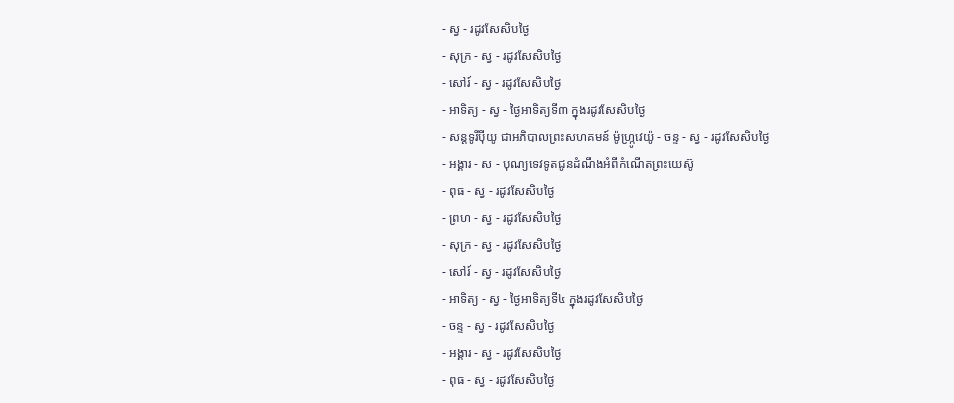- ស្វ - រដូវសែសិបថ្ងៃ
- សុក្រ - ស្វ - រដូវសែសិបថ្ងៃ
- សៅរ៍ - ស្វ - រដូវសែសិបថ្ងៃ
- អាទិត្យ - ស្វ - ថ្ងៃអាទិត្យទី៣ ក្នុងរដូវសែសិបថ្ងៃ
- សន្ដទូរីប៉ីយូ ជាអភិបាលព្រះសហគមន៍ ម៉ូហ្ក្រូវេយ៉ូ - ចន្ទ - ស្វ - រដូវសែសិបថ្ងៃ
- អង្គារ - ស - បុណ្យទេវទូតជូនដំណឹងអំពីកំណើតព្រះយេស៊ូ
- ពុធ - ស្វ - រដូវសែសិបថ្ងៃ
- ព្រហ - ស្វ - រដូវសែសិបថ្ងៃ
- សុក្រ - ស្វ - រដូវសែសិបថ្ងៃ
- សៅរ៍ - ស្វ - រដូវសែសិបថ្ងៃ
- អាទិត្យ - ស្វ - ថ្ងៃអាទិត្យទី៤ ក្នុងរដូវសែសិបថ្ងៃ
- ចន្ទ - ស្វ - រដូវសែសិបថ្ងៃ
- អង្គារ - ស្វ - រដូវសែសិបថ្ងៃ
- ពុធ - ស្វ - រដូវសែសិបថ្ងៃ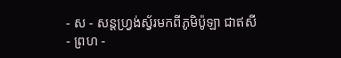- ស - សន្ដហ្វ្រង់ស្វ័រមកពីភូមិប៉ូឡា ជាឥសី
- ព្រហ -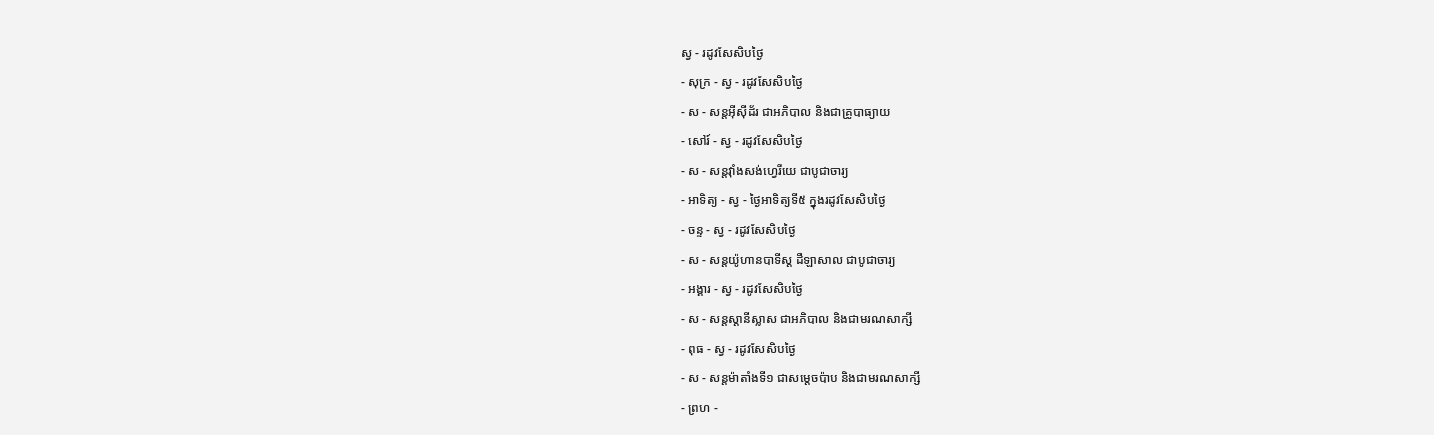ស្វ - រដូវសែសិបថ្ងៃ
- សុក្រ - ស្វ - រដូវសែសិបថ្ងៃ
- ស - សន្ដអ៊ីស៊ីដ័រ ជាអភិបាល និងជាគ្រូបាធ្យាយ
- សៅរ៍ - ស្វ - រដូវសែសិបថ្ងៃ
- ស - សន្ដវ៉ាំងសង់ហ្វេរីយេ ជាបូជាចារ្យ
- អាទិត្យ - ស្វ - ថ្ងៃអាទិត្យទី៥ ក្នុងរដូវសែសិបថ្ងៃ
- ចន្ទ - ស្វ - រដូវសែសិបថ្ងៃ
- ស - សន្ដយ៉ូហានបាទីស្ដ ដឺឡាសាល ជាបូជាចារ្យ
- អង្គារ - ស្វ - រដូវសែសិបថ្ងៃ
- ស - សន្ដស្ដានីស្លាស ជាអភិបាល និងជាមរណសាក្សី
- ពុធ - ស្វ - រដូវសែសិបថ្ងៃ
- ស - សន្ដម៉ាតាំងទី១ ជាសម្ដេចប៉ាប និងជាមរណសាក្សី
- ព្រហ -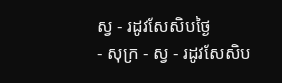ស្វ - រដូវសែសិបថ្ងៃ
- សុក្រ - ស្វ - រដូវសែសិប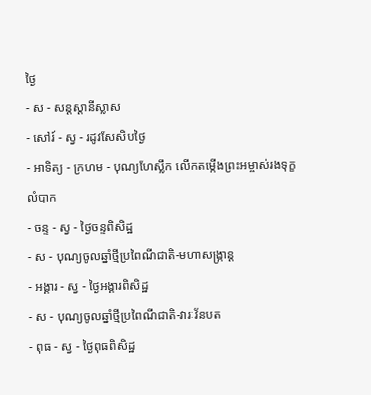ថ្ងៃ
- ស - សន្ដស្ដានីស្លាស
- សៅរ៍ - ស្វ - រដូវសែសិបថ្ងៃ
- អាទិត្យ - ក្រហម - បុណ្យហែស្លឹក លើកតម្កើងព្រះអម្ចាស់រងទុក្ខលំបាក
- ចន្ទ - ស្វ - ថ្ងៃចន្ទពិសិដ្ឋ
- ស - បុណ្យចូលឆ្នាំថ្មីប្រពៃណីជាតិ-មហាសង្រ្កាន្ដ
- អង្គារ - ស្វ - ថ្ងៃអង្គារពិសិដ្ឋ
- ស - បុណ្យចូលឆ្នាំថ្មីប្រពៃណីជាតិ-វារៈវ័នបត
- ពុធ - ស្វ - ថ្ងៃពុធពិសិដ្ឋ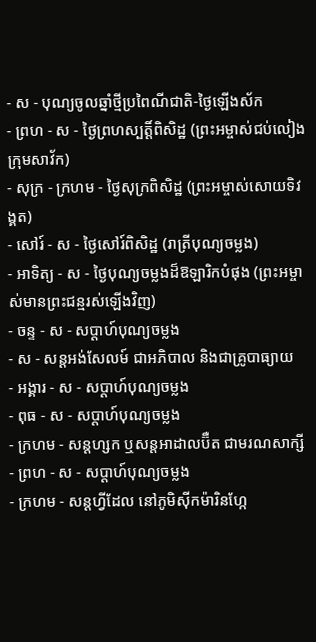- ស - បុណ្យចូលឆ្នាំថ្មីប្រពៃណីជាតិ-ថ្ងៃឡើងស័ក
- ព្រហ - ស - ថ្ងៃព្រហស្បត្ដិ៍ពិសិដ្ឋ (ព្រះអម្ចាស់ជប់លៀងក្រុមសាវ័ក)
- សុក្រ - ក្រហម - ថ្ងៃសុក្រពិសិដ្ឋ (ព្រះអម្ចាស់សោយទិវង្គត)
- សៅរ៍ - ស - ថ្ងៃសៅរ៍ពិសិដ្ឋ (រាត្រីបុណ្យចម្លង)
- អាទិត្យ - ស - ថ្ងៃបុណ្យចម្លងដ៏ឱឡារិកបំផុង (ព្រះអម្ចាស់មានព្រះជន្មរស់ឡើងវិញ)
- ចន្ទ - ស - សប្ដាហ៍បុណ្យចម្លង
- ស - សន្ដអង់សែលម៍ ជាអភិបាល និងជាគ្រូបាធ្យាយ
- អង្គារ - ស - សប្ដាហ៍បុណ្យចម្លង
- ពុធ - ស - សប្ដាហ៍បុណ្យចម្លង
- ក្រហម - សន្ដហ្សក ឬសន្ដអាដាលប៊ឺត ជាមរណសាក្សី
- ព្រហ - ស - សប្ដាហ៍បុណ្យចម្លង
- ក្រហម - សន្ដហ្វីដែល នៅភូមិស៊ីកម៉ារិនហ្កែ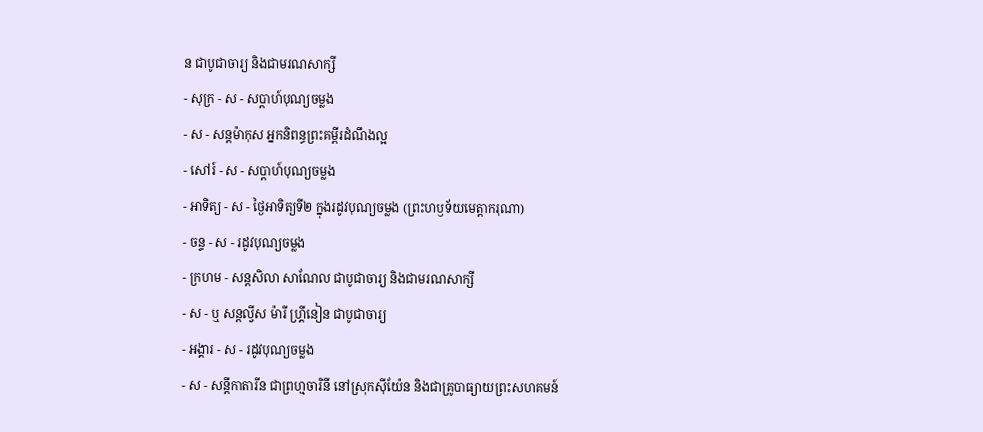ន ជាបូជាចារ្យ និងជាមរណសាក្សី
- សុក្រ - ស - សប្ដាហ៍បុណ្យចម្លង
- ស - សន្ដម៉ាកុស អ្នកនិពន្ធព្រះគម្ពីរដំណឹងល្អ
- សៅរ៍ - ស - សប្ដាហ៍បុណ្យចម្លង
- អាទិត្យ - ស - ថ្ងៃអាទិត្យទី២ ក្នុងរដូវបុណ្យចម្លង (ព្រះហឫទ័យមេត្ដាករុណា)
- ចន្ទ - ស - រដូវបុណ្យចម្លង
- ក្រហម - សន្ដសិលា សាណែល ជាបូជាចារ្យ និងជាមរណសាក្សី
- ស - ឬ សន្ដល្វីស ម៉ារី ហ្គ្រីនៀន ជាបូជាចារ្យ
- អង្គារ - ស - រដូវបុណ្យចម្លង
- ស - សន្ដីកាតារីន ជាព្រហ្មចារិនី នៅស្រុកស៊ីយ៉ែន និងជាគ្រូបាធ្យាយព្រះសហគមន៍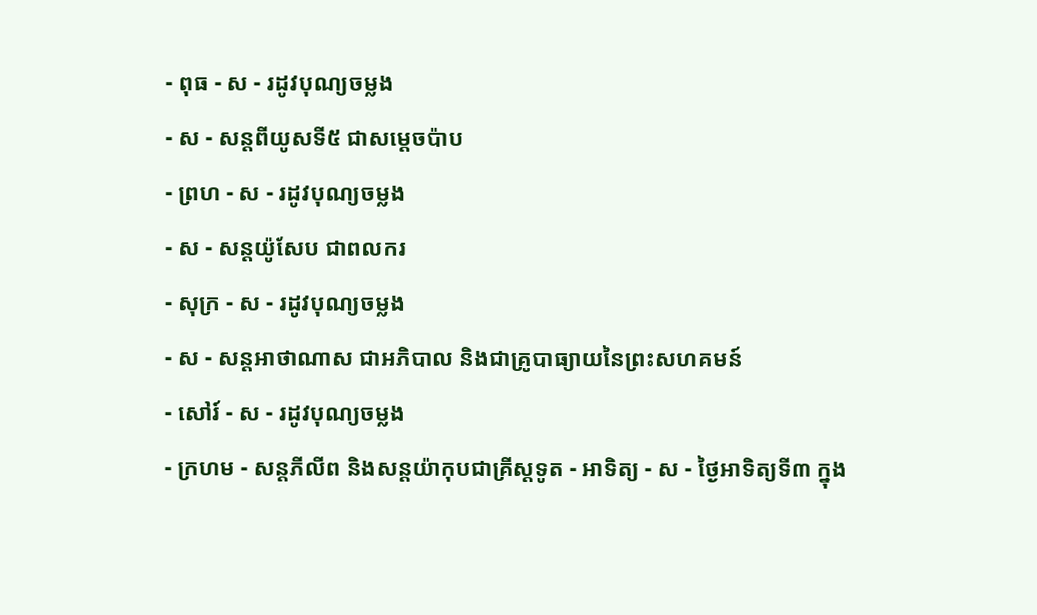- ពុធ - ស - រដូវបុណ្យចម្លង
- ស - សន្ដពីយូសទី៥ ជាសម្ដេចប៉ាប
- ព្រហ - ស - រដូវបុណ្យចម្លង
- ស - សន្ដយ៉ូសែប ជាពលករ
- សុក្រ - ស - រដូវបុណ្យចម្លង
- ស - សន្ដអាថាណាស ជាអភិបាល និងជាគ្រូបាធ្យាយនៃព្រះសហគមន៍
- សៅរ៍ - ស - រដូវបុណ្យចម្លង
- ក្រហម - សន្ដភីលីព និងសន្ដយ៉ាកុបជាគ្រីស្ដទូត - អាទិត្យ - ស - ថ្ងៃអាទិត្យទី៣ ក្នុង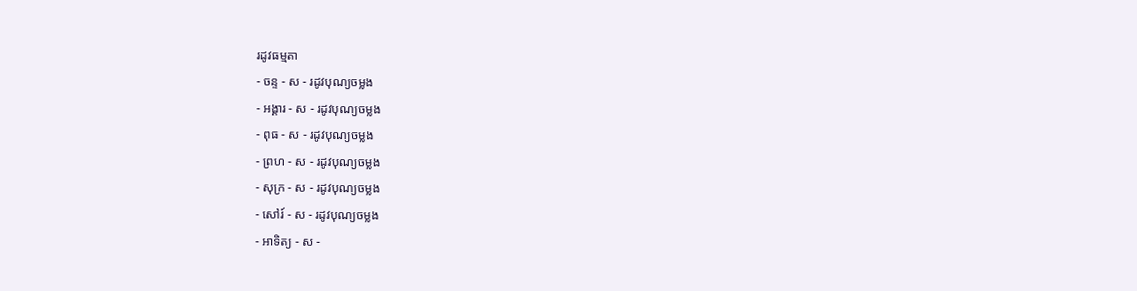រដូវធម្មតា
- ចន្ទ - ស - រដូវបុណ្យចម្លង
- អង្គារ - ស - រដូវបុណ្យចម្លង
- ពុធ - ស - រដូវបុណ្យចម្លង
- ព្រហ - ស - រដូវបុណ្យចម្លង
- សុក្រ - ស - រដូវបុណ្យចម្លង
- សៅរ៍ - ស - រដូវបុណ្យចម្លង
- អាទិត្យ - ស -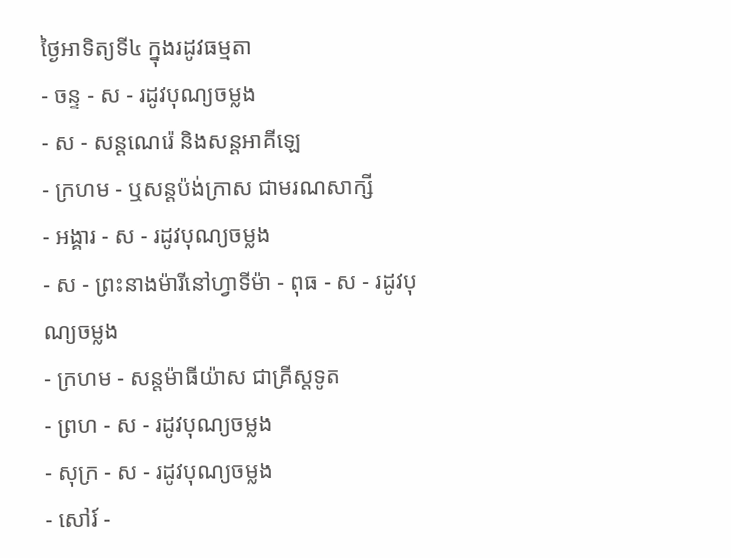ថ្ងៃអាទិត្យទី៤ ក្នុងរដូវធម្មតា
- ចន្ទ - ស - រដូវបុណ្យចម្លង
- ស - សន្ដណេរ៉េ និងសន្ដអាគីឡេ
- ក្រហម - ឬសន្ដប៉ង់ក្រាស ជាមរណសាក្សី
- អង្គារ - ស - រដូវបុណ្យចម្លង
- ស - ព្រះនាងម៉ារីនៅហ្វាទីម៉ា - ពុធ - ស - រដូវបុណ្យចម្លង
- ក្រហម - សន្ដម៉ាធីយ៉ាស ជាគ្រីស្ដទូត
- ព្រហ - ស - រដូវបុណ្យចម្លង
- សុក្រ - ស - រដូវបុណ្យចម្លង
- សៅរ៍ -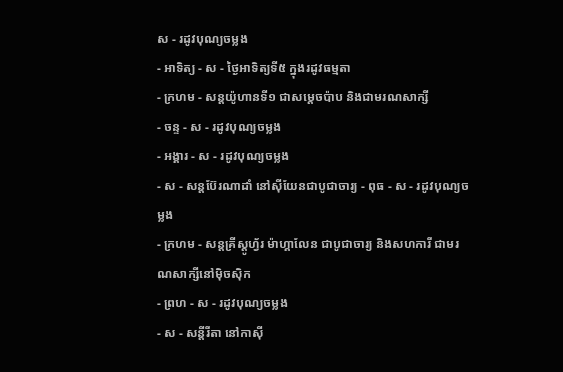ស - រដូវបុណ្យចម្លង
- អាទិត្យ - ស - ថ្ងៃអាទិត្យទី៥ ក្នុងរដូវធម្មតា
- ក្រហម - សន្ដយ៉ូហានទី១ ជាសម្ដេចប៉ាប និងជាមរណសាក្សី
- ចន្ទ - ស - រដូវបុណ្យចម្លង
- អង្គារ - ស - រដូវបុណ្យចម្លង
- ស - សន្ដប៊ែរណាដាំ នៅស៊ីយែនជាបូជាចារ្យ - ពុធ - ស - រដូវបុណ្យចម្លង
- ក្រហម - សន្ដគ្រីស្ដូហ្វ័រ ម៉ាហ្គាលែន ជាបូជាចារ្យ និងសហការី ជាមរណសាក្សីនៅម៉ិចស៊ិក
- ព្រហ - ស - រដូវបុណ្យចម្លង
- ស - សន្ដីរីតា នៅកាស៊ី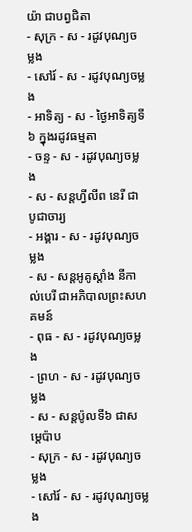យ៉ា ជាបព្វជិតា
- សុក្រ - ស - រដូវបុណ្យចម្លង
- សៅរ៍ - ស - រដូវបុណ្យចម្លង
- អាទិត្យ - ស - ថ្ងៃអាទិត្យទី៦ ក្នុងរដូវធម្មតា
- ចន្ទ - ស - រដូវបុណ្យចម្លង
- ស - សន្ដហ្វីលីព នេរី ជាបូជាចារ្យ
- អង្គារ - ស - រដូវបុណ្យចម្លង
- ស - សន្ដអូគូស្ដាំង នីកាល់បេរី ជាអភិបាលព្រះសហគមន៍
- ពុធ - ស - រដូវបុណ្យចម្លង
- ព្រហ - ស - រដូវបុណ្យចម្លង
- ស - សន្ដប៉ូលទី៦ ជាសម្ដេប៉ាប
- សុក្រ - ស - រដូវបុណ្យចម្លង
- សៅរ៍ - ស - រដូវបុណ្យចម្លង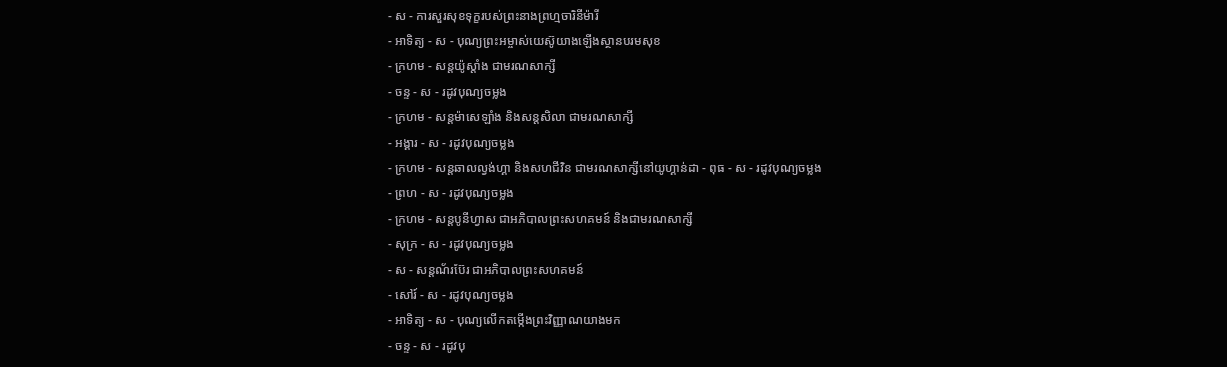- ស - ការសួរសុខទុក្ខរបស់ព្រះនាងព្រហ្មចារិនីម៉ារី
- អាទិត្យ - ស - បុណ្យព្រះអម្ចាស់យេស៊ូយាងឡើងស្ថានបរមសុខ
- ក្រហម - សន្ដយ៉ូស្ដាំង ជាមរណសាក្សី
- ចន្ទ - ស - រដូវបុណ្យចម្លង
- ក្រហម - សន្ដម៉ាសេឡាំង និងសន្ដសិលា ជាមរណសាក្សី
- អង្គារ - ស - រដូវបុណ្យចម្លង
- ក្រហម - សន្ដឆាលល្វង់ហ្គា និងសហជីវិន ជាមរណសាក្សីនៅយូហ្គាន់ដា - ពុធ - ស - រដូវបុណ្យចម្លង
- ព្រហ - ស - រដូវបុណ្យចម្លង
- ក្រហម - សន្ដបូនីហ្វាស ជាអភិបាលព្រះសហគមន៍ និងជាមរណសាក្សី
- សុក្រ - ស - រដូវបុណ្យចម្លង
- ស - សន្ដណ័រប៊ែរ ជាអភិបាលព្រះសហគមន៍
- សៅរ៍ - ស - រដូវបុណ្យចម្លង
- អាទិត្យ - ស - បុណ្យលើកតម្កើងព្រះវិញ្ញាណយាងមក
- ចន្ទ - ស - រដូវបុ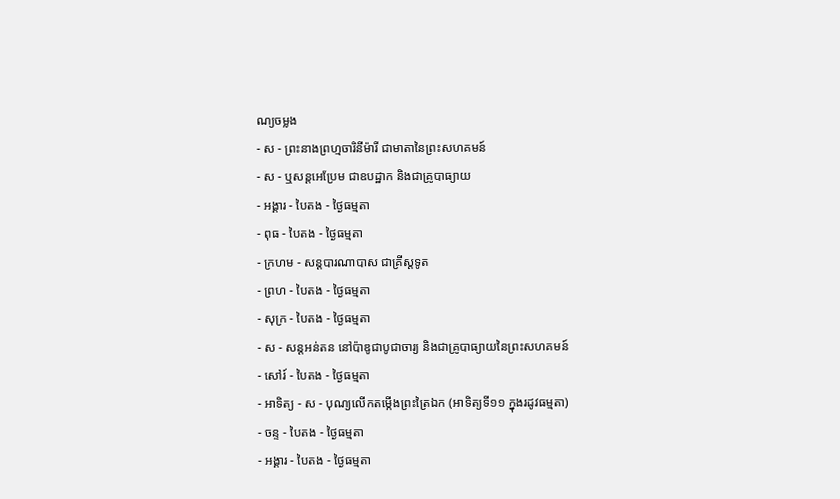ណ្យចម្លង
- ស - ព្រះនាងព្រហ្មចារិនីម៉ារី ជាមាតានៃព្រះសហគមន៍
- ស - ឬសន្ដអេប្រែម ជាឧបដ្ឋាក និងជាគ្រូបាធ្យាយ
- អង្គារ - បៃតង - ថ្ងៃធម្មតា
- ពុធ - បៃតង - ថ្ងៃធម្មតា
- ក្រហម - សន្ដបារណាបាស ជាគ្រីស្ដទូត
- ព្រហ - បៃតង - ថ្ងៃធម្មតា
- សុក្រ - បៃតង - ថ្ងៃធម្មតា
- ស - សន្ដអន់តន នៅប៉ាឌូជាបូជាចារ្យ និងជាគ្រូបាធ្យាយនៃព្រះសហគមន៍
- សៅរ៍ - បៃតង - ថ្ងៃធម្មតា
- អាទិត្យ - ស - បុណ្យលើកតម្កើងព្រះត្រៃឯក (អាទិត្យទី១១ ក្នុងរដូវធម្មតា)
- ចន្ទ - បៃតង - ថ្ងៃធម្មតា
- អង្គារ - បៃតង - ថ្ងៃធម្មតា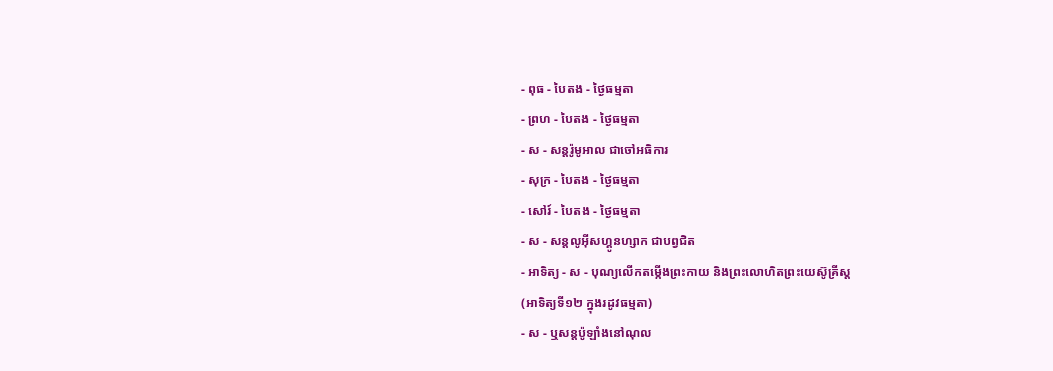- ពុធ - បៃតង - ថ្ងៃធម្មតា
- ព្រហ - បៃតង - ថ្ងៃធម្មតា
- ស - សន្ដរ៉ូមូអាល ជាចៅអធិការ
- សុក្រ - បៃតង - ថ្ងៃធម្មតា
- សៅរ៍ - បៃតង - ថ្ងៃធម្មតា
- ស - សន្ដលូអ៊ីសហ្គូនហ្សាក ជាបព្វជិត
- អាទិត្យ - ស - បុណ្យលើកតម្កើងព្រះកាយ និងព្រះលោហិតព្រះយេស៊ូគ្រីស្ដ
(អាទិត្យទី១២ ក្នុងរដូវធម្មតា)
- ស - ឬសន្ដប៉ូឡាំងនៅណុល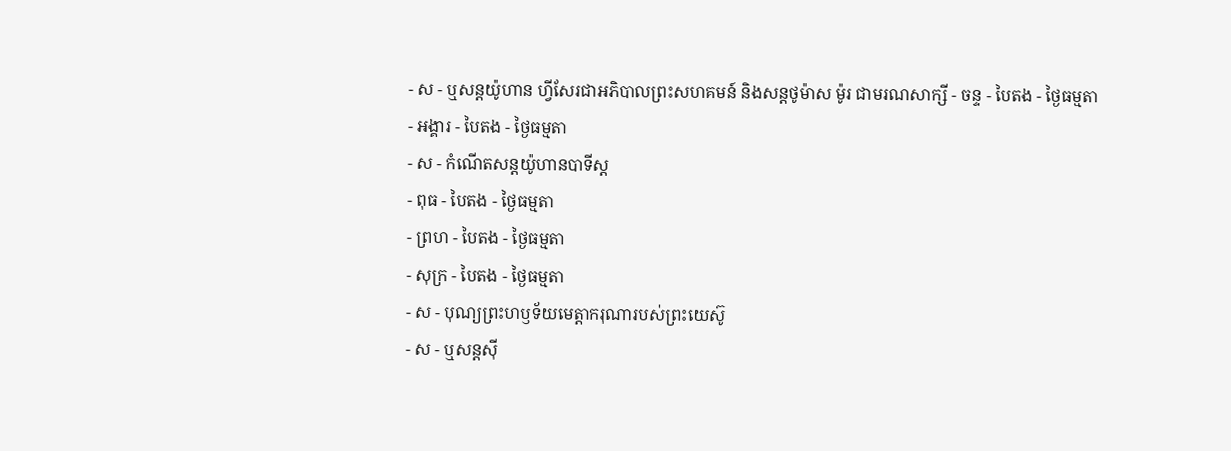- ស - ឬសន្ដយ៉ូហាន ហ្វីសែរជាអភិបាលព្រះសហគមន៍ និងសន្ដថូម៉ាស ម៉ូរ ជាមរណសាក្សី - ចន្ទ - បៃតង - ថ្ងៃធម្មតា
- អង្គារ - បៃតង - ថ្ងៃធម្មតា
- ស - កំណើតសន្ដយ៉ូហានបាទីស្ដ
- ពុធ - បៃតង - ថ្ងៃធម្មតា
- ព្រហ - បៃតង - ថ្ងៃធម្មតា
- សុក្រ - បៃតង - ថ្ងៃធម្មតា
- ស - បុណ្យព្រះហឫទ័យមេត្ដាករុណារបស់ព្រះយេស៊ូ
- ស - ឬសន្ដស៊ី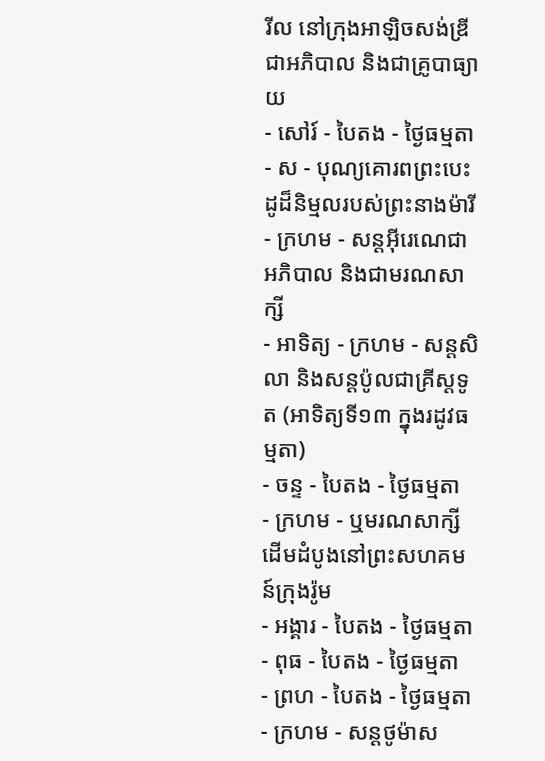រីល នៅក្រុងអាឡិចសង់ឌ្រី ជាអភិបាល និងជាគ្រូបាធ្យាយ
- សៅរ៍ - បៃតង - ថ្ងៃធម្មតា
- ស - បុណ្យគោរពព្រះបេះដូដ៏និម្មលរបស់ព្រះនាងម៉ារី
- ក្រហម - សន្ដអ៊ីរេណេជាអភិបាល និងជាមរណសាក្សី
- អាទិត្យ - ក្រហម - សន្ដសិលា និងសន្ដប៉ូលជាគ្រីស្ដទូត (អាទិត្យទី១៣ ក្នុងរដូវធម្មតា)
- ចន្ទ - បៃតង - ថ្ងៃធម្មតា
- ក្រហម - ឬមរណសាក្សីដើមដំបូងនៅព្រះសហគមន៍ក្រុងរ៉ូម
- អង្គារ - បៃតង - ថ្ងៃធម្មតា
- ពុធ - បៃតង - ថ្ងៃធម្មតា
- ព្រហ - បៃតង - ថ្ងៃធម្មតា
- ក្រហម - សន្ដថូម៉ាស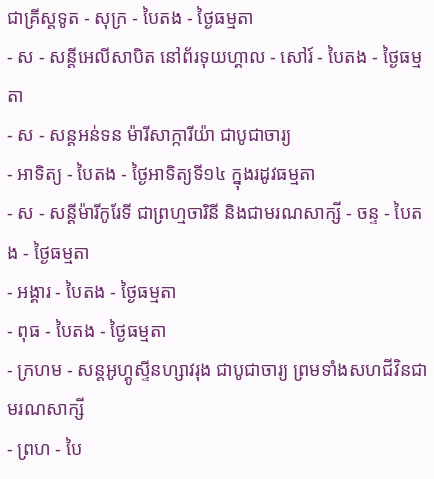ជាគ្រីស្ដទូត - សុក្រ - បៃតង - ថ្ងៃធម្មតា
- ស - សន្ដីអេលីសាបិត នៅព័រទុយហ្គាល - សៅរ៍ - បៃតង - ថ្ងៃធម្មតា
- ស - សន្ដអន់ទន ម៉ារីសាក្ការីយ៉ា ជាបូជាចារ្យ
- អាទិត្យ - បៃតង - ថ្ងៃអាទិត្យទី១៤ ក្នុងរដូវធម្មតា
- ស - សន្ដីម៉ារីកូរែទី ជាព្រហ្មចារិនី និងជាមរណសាក្សី - ចន្ទ - បៃតង - ថ្ងៃធម្មតា
- អង្គារ - បៃតង - ថ្ងៃធម្មតា
- ពុធ - បៃតង - ថ្ងៃធម្មតា
- ក្រហម - សន្ដអូហ្គូស្ទីនហ្សាវរុង ជាបូជាចារ្យ ព្រមទាំងសហជីវិនជាមរណសាក្សី
- ព្រហ - បៃ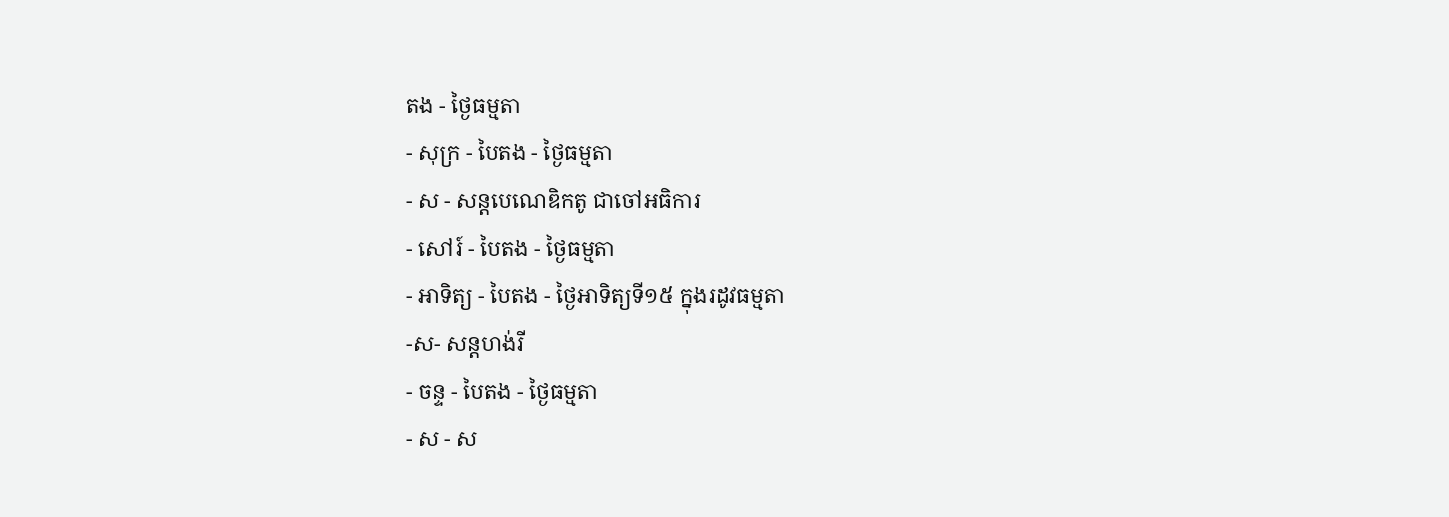តង - ថ្ងៃធម្មតា
- សុក្រ - បៃតង - ថ្ងៃធម្មតា
- ស - សន្ដបេណេឌិកតូ ជាចៅអធិការ
- សៅរ៍ - បៃតង - ថ្ងៃធម្មតា
- អាទិត្យ - បៃតង - ថ្ងៃអាទិត្យទី១៥ ក្នុងរដូវធម្មតា
-ស- សន្ដហង់រី
- ចន្ទ - បៃតង - ថ្ងៃធម្មតា
- ស - ស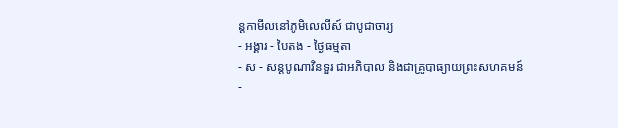ន្ដកាមីលនៅភូមិលេលីស៍ ជាបូជាចារ្យ
- អង្គារ - បៃតង - ថ្ងៃធម្មតា
- ស - សន្ដបូណាវិនទួរ ជាអភិបាល និងជាគ្រូបាធ្យាយព្រះសហគមន៍
-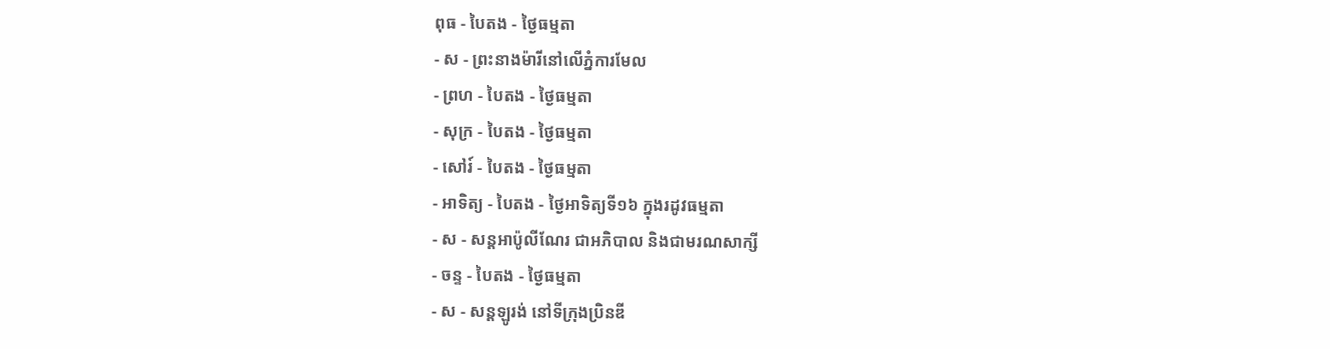ពុធ - បៃតង - ថ្ងៃធម្មតា
- ស - ព្រះនាងម៉ារីនៅលើភ្នំការមែល
- ព្រហ - បៃតង - ថ្ងៃធម្មតា
- សុក្រ - បៃតង - ថ្ងៃធម្មតា
- សៅរ៍ - បៃតង - ថ្ងៃធម្មតា
- អាទិត្យ - បៃតង - ថ្ងៃអាទិត្យទី១៦ ក្នុងរដូវធម្មតា
- ស - សន្ដអាប៉ូលីណែរ ជាអភិបាល និងជាមរណសាក្សី
- ចន្ទ - បៃតង - ថ្ងៃធម្មតា
- ស - សន្ដឡូរង់ នៅទីក្រុងប្រិនឌី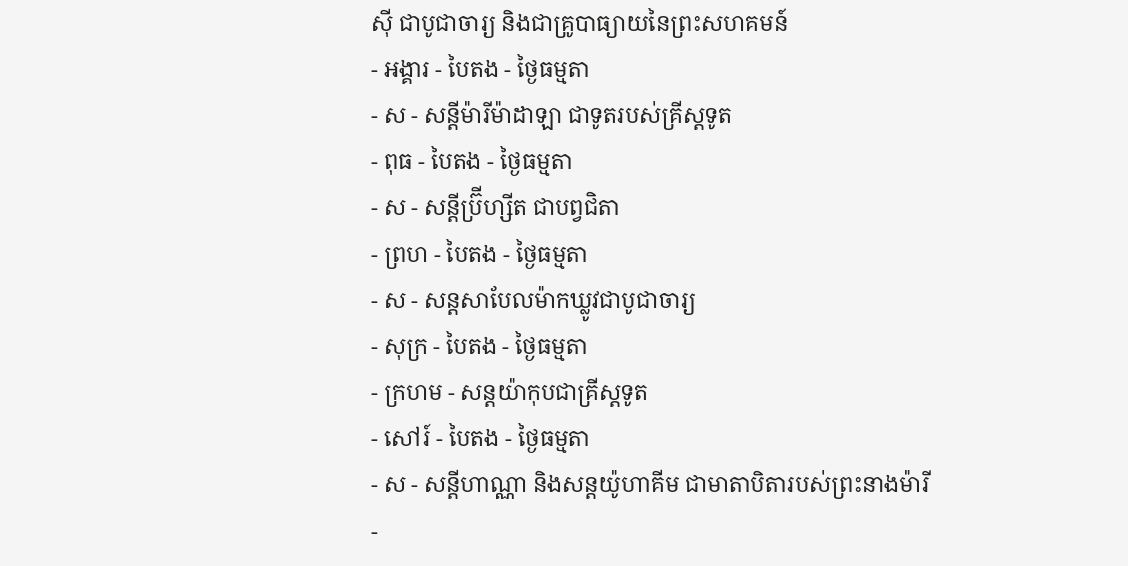ស៊ី ជាបូជាចារ្យ និងជាគ្រូបាធ្យាយនៃព្រះសហគមន៍
- អង្គារ - បៃតង - ថ្ងៃធម្មតា
- ស - សន្ដីម៉ារីម៉ាដាឡា ជាទូតរបស់គ្រីស្ដទូត
- ពុធ - បៃតង - ថ្ងៃធម្មតា
- ស - សន្ដីប្រ៊ីហ្សីត ជាបព្វជិតា
- ព្រហ - បៃតង - ថ្ងៃធម្មតា
- ស - សន្ដសាបែលម៉ាកឃ្លូវជាបូជាចារ្យ
- សុក្រ - បៃតង - ថ្ងៃធម្មតា
- ក្រហម - សន្ដយ៉ាកុបជាគ្រីស្ដទូត
- សៅរ៍ - បៃតង - ថ្ងៃធម្មតា
- ស - សន្ដីហាណ្ណា និងសន្ដយ៉ូហាគីម ជាមាតាបិតារបស់ព្រះនាងម៉ារី
-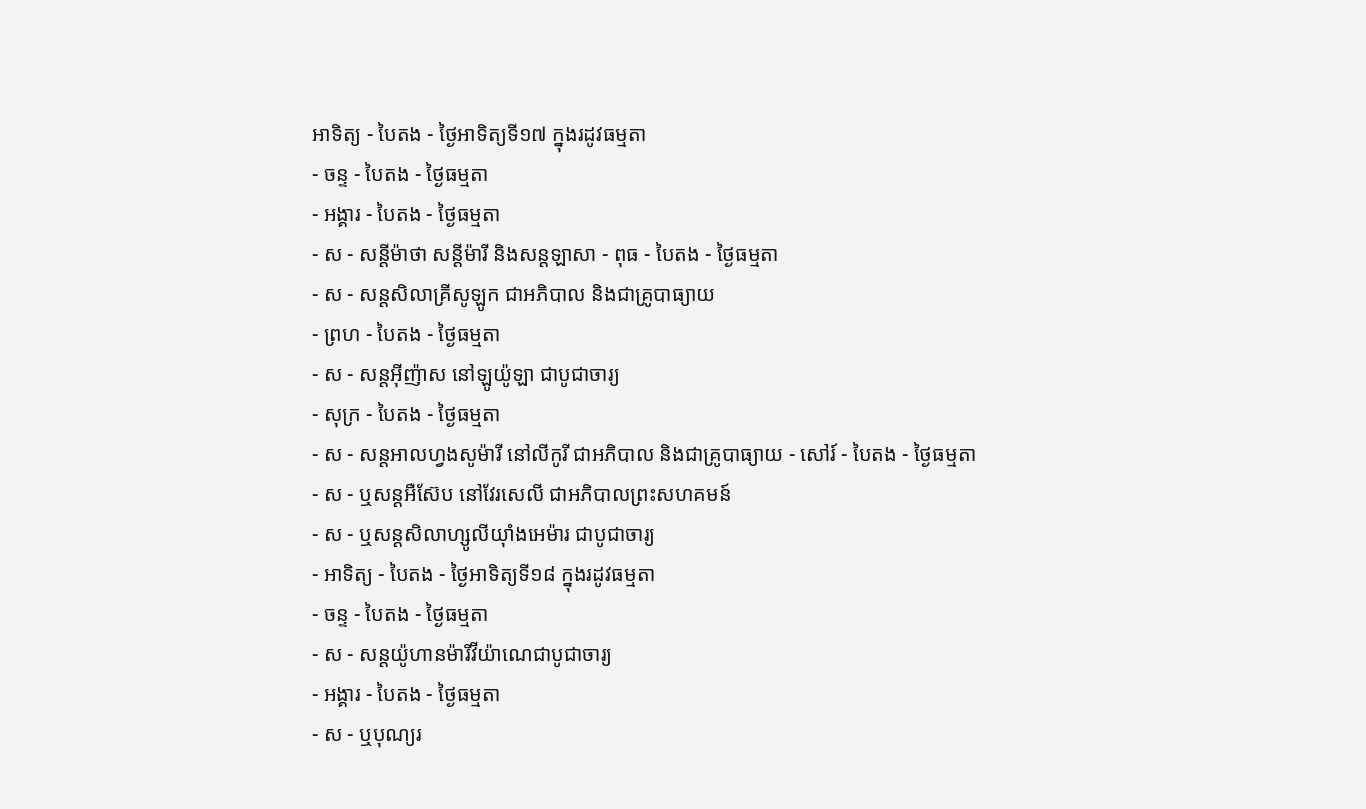អាទិត្យ - បៃតង - ថ្ងៃអាទិត្យទី១៧ ក្នុងរដូវធម្មតា
- ចន្ទ - បៃតង - ថ្ងៃធម្មតា
- អង្គារ - បៃតង - ថ្ងៃធម្មតា
- ស - សន្ដីម៉ាថា សន្ដីម៉ារី និងសន្ដឡាសា - ពុធ - បៃតង - ថ្ងៃធម្មតា
- ស - សន្ដសិលាគ្រីសូឡូក ជាអភិបាល និងជាគ្រូបាធ្យាយ
- ព្រហ - បៃតង - ថ្ងៃធម្មតា
- ស - សន្ដអ៊ីញ៉ាស នៅឡូយ៉ូឡា ជាបូជាចារ្យ
- សុក្រ - បៃតង - ថ្ងៃធម្មតា
- ស - សន្ដអាលហ្វងសូម៉ារី នៅលីកូរី ជាអភិបាល និងជាគ្រូបាធ្យាយ - សៅរ៍ - បៃតង - ថ្ងៃធម្មតា
- ស - ឬសន្ដអឺស៊ែប នៅវែរសេលី ជាអភិបាលព្រះសហគមន៍
- ស - ឬសន្ដសិលាហ្សូលីយ៉ាំងអេម៉ារ ជាបូជាចារ្យ
- អាទិត្យ - បៃតង - ថ្ងៃអាទិត្យទី១៨ ក្នុងរដូវធម្មតា
- ចន្ទ - បៃតង - ថ្ងៃធម្មតា
- ស - សន្ដយ៉ូហានម៉ារីវីយ៉ាណេជាបូជាចារ្យ
- អង្គារ - បៃតង - ថ្ងៃធម្មតា
- ស - ឬបុណ្យរ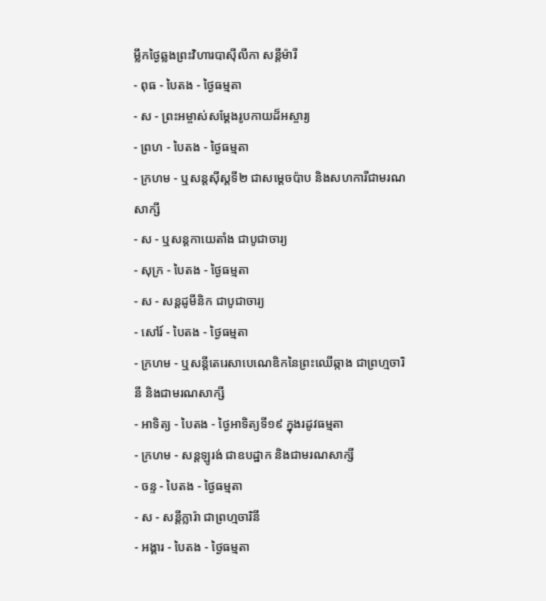ម្លឹកថ្ងៃឆ្លងព្រះវិហារបាស៊ីលីកា សន្ដីម៉ារី
- ពុធ - បៃតង - ថ្ងៃធម្មតា
- ស - ព្រះអម្ចាស់សម្ដែងរូបកាយដ៏អស្ចារ្យ
- ព្រហ - បៃតង - ថ្ងៃធម្មតា
- ក្រហម - ឬសន្ដស៊ីស្ដទី២ ជាសម្ដេចប៉ាប និងសហការីជាមរណសាក្សី
- ស - ឬសន្ដកាយេតាំង ជាបូជាចារ្យ
- សុក្រ - បៃតង - ថ្ងៃធម្មតា
- ស - សន្ដដូមីនិក ជាបូជាចារ្យ
- សៅរ៍ - បៃតង - ថ្ងៃធម្មតា
- ក្រហម - ឬសន្ដីតេរេសាបេណេឌិកនៃព្រះឈើឆ្កាង ជាព្រហ្មចារិនី និងជាមរណសាក្សី
- អាទិត្យ - បៃតង - ថ្ងៃអាទិត្យទី១៩ ក្នុងរដូវធម្មតា
- ក្រហម - សន្ដឡូរង់ ជាឧបដ្ឋាក និងជាមរណសាក្សី
- ចន្ទ - បៃតង - ថ្ងៃធម្មតា
- ស - សន្ដីក្លារ៉ា ជាព្រហ្មចារិនី
- អង្គារ - បៃតង - ថ្ងៃធម្មតា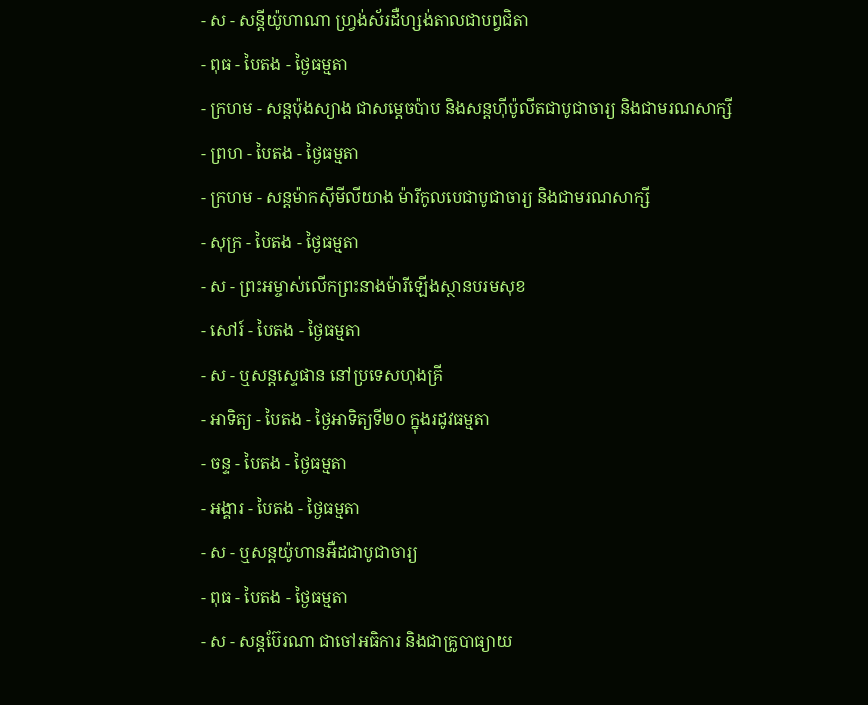- ស - សន្ដីយ៉ូហាណា ហ្វ្រង់ស័រដឺហ្សង់តាលជាបព្វជិតា
- ពុធ - បៃតង - ថ្ងៃធម្មតា
- ក្រហម - សន្ដប៉ុងស្យាង ជាសម្ដេចប៉ាប និងសន្ដហ៊ីប៉ូលីតជាបូជាចារ្យ និងជាមរណសាក្សី
- ព្រហ - បៃតង - ថ្ងៃធម្មតា
- ក្រហម - សន្ដម៉ាកស៊ីមីលីយាង ម៉ារីកូលបេជាបូជាចារ្យ និងជាមរណសាក្សី
- សុក្រ - បៃតង - ថ្ងៃធម្មតា
- ស - ព្រះអម្ចាស់លើកព្រះនាងម៉ារីឡើងស្ថានបរមសុខ
- សៅរ៍ - បៃតង - ថ្ងៃធម្មតា
- ស - ឬសន្ដស្ទេផាន នៅប្រទេសហុងគ្រី
- អាទិត្យ - បៃតង - ថ្ងៃអាទិត្យទី២០ ក្នុងរដូវធម្មតា
- ចន្ទ - បៃតង - ថ្ងៃធម្មតា
- អង្គារ - បៃតង - ថ្ងៃធម្មតា
- ស - ឬសន្ដយ៉ូហានអឺដជាបូជាចារ្យ
- ពុធ - បៃតង - ថ្ងៃធម្មតា
- ស - សន្ដប៊ែរណា ជាចៅអធិការ និងជាគ្រូបាធ្យាយ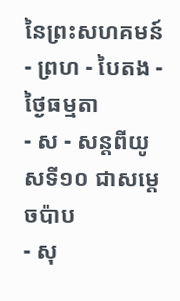នៃព្រះសហគមន៍
- ព្រហ - បៃតង - ថ្ងៃធម្មតា
- ស - សន្ដពីយូសទី១០ ជាសម្ដេចប៉ាប
- សុ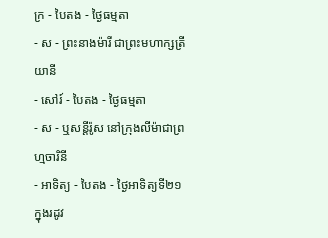ក្រ - បៃតង - ថ្ងៃធម្មតា
- ស - ព្រះនាងម៉ារី ជាព្រះមហាក្សត្រីយានី
- សៅរ៍ - បៃតង - ថ្ងៃធម្មតា
- ស - ឬសន្ដីរ៉ូស នៅក្រុងលីម៉ាជាព្រហ្មចារិនី
- អាទិត្យ - បៃតង - ថ្ងៃអាទិត្យទី២១ ក្នុងរដូវ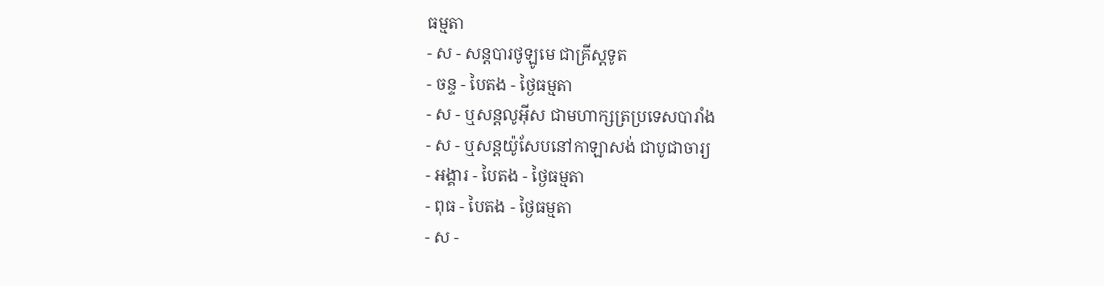ធម្មតា
- ស - សន្ដបារថូឡូមេ ជាគ្រីស្ដទូត
- ចន្ទ - បៃតង - ថ្ងៃធម្មតា
- ស - ឬសន្ដលូអ៊ីស ជាមហាក្សត្រប្រទេសបារាំង
- ស - ឬសន្ដយ៉ូសែបនៅកាឡាសង់ ជាបូជាចារ្យ
- អង្គារ - បៃតង - ថ្ងៃធម្មតា
- ពុធ - បៃតង - ថ្ងៃធម្មតា
- ស -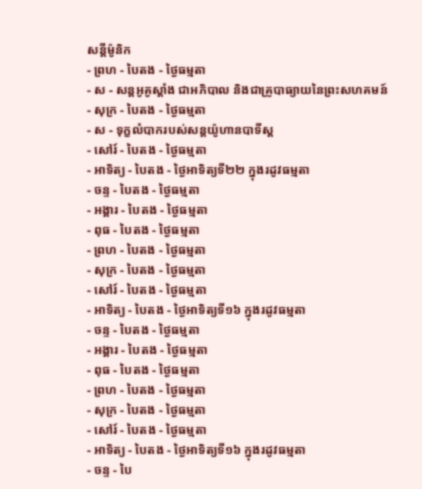សន្ដីម៉ូនិក
- ព្រហ - បៃតង - ថ្ងៃធម្មតា
- ស - សន្ដអូគូស្ដាំង ជាអភិបាល និងជាគ្រូបាធ្យាយនៃព្រះសហគមន៍
- សុក្រ - បៃតង - ថ្ងៃធម្មតា
- ស - ទុក្ខលំបាករបស់សន្ដយ៉ូហានបាទីស្ដ
- សៅរ៍ - បៃតង - ថ្ងៃធម្មតា
- អាទិត្យ - បៃតង - ថ្ងៃអាទិត្យទី២២ ក្នុងរដូវធម្មតា
- ចន្ទ - បៃតង - ថ្ងៃធម្មតា
- អង្គារ - បៃតង - ថ្ងៃធម្មតា
- ពុធ - បៃតង - ថ្ងៃធម្មតា
- ព្រហ - បៃតង - ថ្ងៃធម្មតា
- សុក្រ - បៃតង - ថ្ងៃធម្មតា
- សៅរ៍ - បៃតង - ថ្ងៃធម្មតា
- អាទិត្យ - បៃតង - ថ្ងៃអាទិត្យទី១៦ ក្នុងរដូវធម្មតា
- ចន្ទ - បៃតង - ថ្ងៃធម្មតា
- អង្គារ - បៃតង - ថ្ងៃធម្មតា
- ពុធ - បៃតង - ថ្ងៃធម្មតា
- ព្រហ - បៃតង - ថ្ងៃធម្មតា
- សុក្រ - បៃតង - ថ្ងៃធម្មតា
- សៅរ៍ - បៃតង - ថ្ងៃធម្មតា
- អាទិត្យ - បៃតង - ថ្ងៃអាទិត្យទី១៦ ក្នុងរដូវធម្មតា
- ចន្ទ - បៃ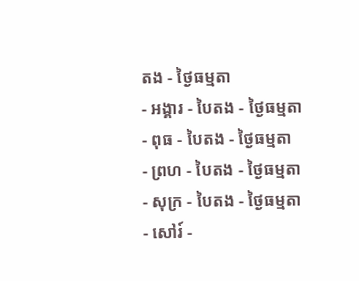តង - ថ្ងៃធម្មតា
- អង្គារ - បៃតង - ថ្ងៃធម្មតា
- ពុធ - បៃតង - ថ្ងៃធម្មតា
- ព្រហ - បៃតង - ថ្ងៃធម្មតា
- សុក្រ - បៃតង - ថ្ងៃធម្មតា
- សៅរ៍ -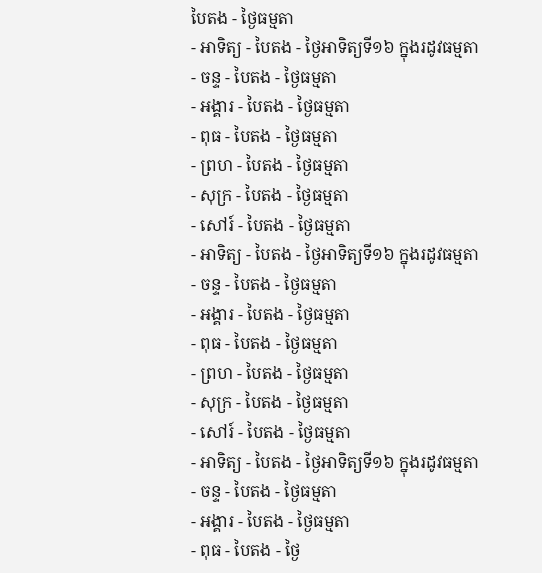បៃតង - ថ្ងៃធម្មតា
- អាទិត្យ - បៃតង - ថ្ងៃអាទិត្យទី១៦ ក្នុងរដូវធម្មតា
- ចន្ទ - បៃតង - ថ្ងៃធម្មតា
- អង្គារ - បៃតង - ថ្ងៃធម្មតា
- ពុធ - បៃតង - ថ្ងៃធម្មតា
- ព្រហ - បៃតង - ថ្ងៃធម្មតា
- សុក្រ - បៃតង - ថ្ងៃធម្មតា
- សៅរ៍ - បៃតង - ថ្ងៃធម្មតា
- អាទិត្យ - បៃតង - ថ្ងៃអាទិត្យទី១៦ ក្នុងរដូវធម្មតា
- ចន្ទ - បៃតង - ថ្ងៃធម្មតា
- អង្គារ - បៃតង - ថ្ងៃធម្មតា
- ពុធ - បៃតង - ថ្ងៃធម្មតា
- ព្រហ - បៃតង - ថ្ងៃធម្មតា
- សុក្រ - បៃតង - ថ្ងៃធម្មតា
- សៅរ៍ - បៃតង - ថ្ងៃធម្មតា
- អាទិត្យ - បៃតង - ថ្ងៃអាទិត្យទី១៦ ក្នុងរដូវធម្មតា
- ចន្ទ - បៃតង - ថ្ងៃធម្មតា
- អង្គារ - បៃតង - ថ្ងៃធម្មតា
- ពុធ - បៃតង - ថ្ងៃ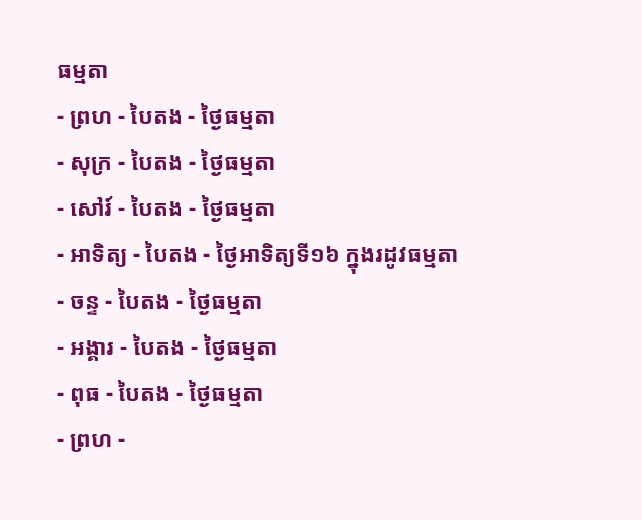ធម្មតា
- ព្រហ - បៃតង - ថ្ងៃធម្មតា
- សុក្រ - បៃតង - ថ្ងៃធម្មតា
- សៅរ៍ - បៃតង - ថ្ងៃធម្មតា
- អាទិត្យ - បៃតង - ថ្ងៃអាទិត្យទី១៦ ក្នុងរដូវធម្មតា
- ចន្ទ - បៃតង - ថ្ងៃធម្មតា
- អង្គារ - បៃតង - ថ្ងៃធម្មតា
- ពុធ - បៃតង - ថ្ងៃធម្មតា
- ព្រហ -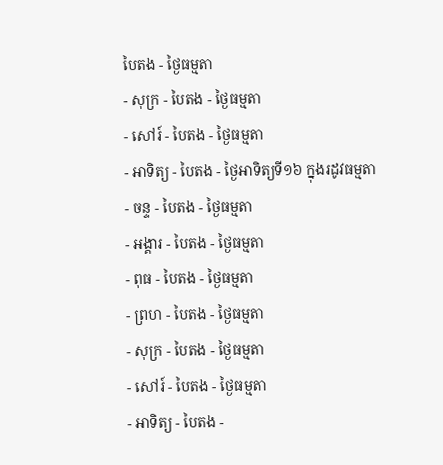បៃតង - ថ្ងៃធម្មតា
- សុក្រ - បៃតង - ថ្ងៃធម្មតា
- សៅរ៍ - បៃតង - ថ្ងៃធម្មតា
- អាទិត្យ - បៃតង - ថ្ងៃអាទិត្យទី១៦ ក្នុងរដូវធម្មតា
- ចន្ទ - បៃតង - ថ្ងៃធម្មតា
- អង្គារ - បៃតង - ថ្ងៃធម្មតា
- ពុធ - បៃតង - ថ្ងៃធម្មតា
- ព្រហ - បៃតង - ថ្ងៃធម្មតា
- សុក្រ - បៃតង - ថ្ងៃធម្មតា
- សៅរ៍ - បៃតង - ថ្ងៃធម្មតា
- អាទិត្យ - បៃតង -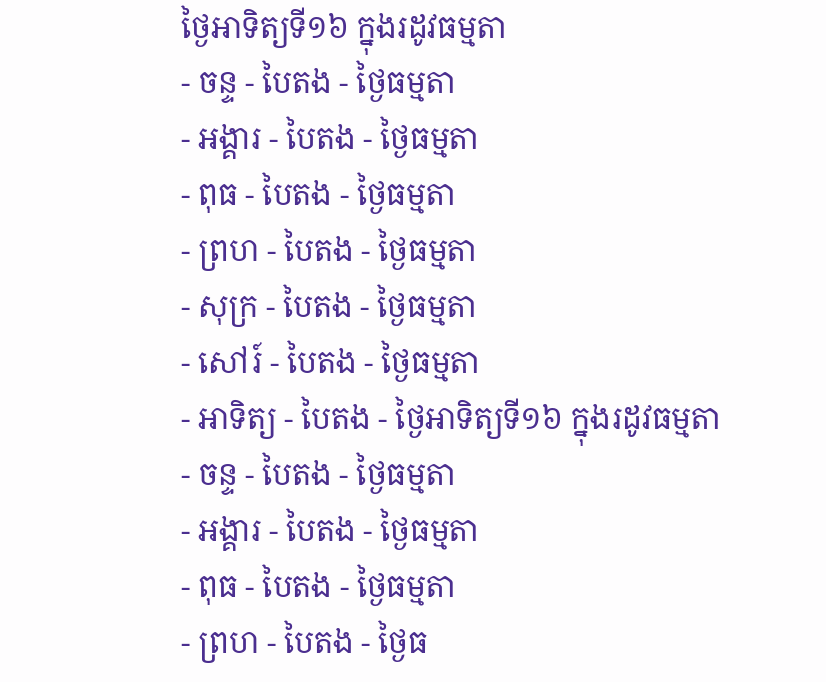ថ្ងៃអាទិត្យទី១៦ ក្នុងរដូវធម្មតា
- ចន្ទ - បៃតង - ថ្ងៃធម្មតា
- អង្គារ - បៃតង - ថ្ងៃធម្មតា
- ពុធ - បៃតង - ថ្ងៃធម្មតា
- ព្រហ - បៃតង - ថ្ងៃធម្មតា
- សុក្រ - បៃតង - ថ្ងៃធម្មតា
- សៅរ៍ - បៃតង - ថ្ងៃធម្មតា
- អាទិត្យ - បៃតង - ថ្ងៃអាទិត្យទី១៦ ក្នុងរដូវធម្មតា
- ចន្ទ - បៃតង - ថ្ងៃធម្មតា
- អង្គារ - បៃតង - ថ្ងៃធម្មតា
- ពុធ - បៃតង - ថ្ងៃធម្មតា
- ព្រហ - បៃតង - ថ្ងៃធ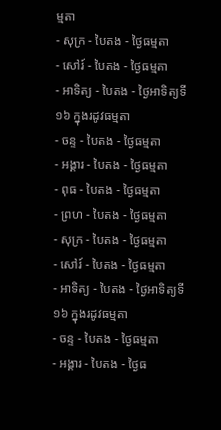ម្មតា
- សុក្រ - បៃតង - ថ្ងៃធម្មតា
- សៅរ៍ - បៃតង - ថ្ងៃធម្មតា
- អាទិត្យ - បៃតង - ថ្ងៃអាទិត្យទី១៦ ក្នុងរដូវធម្មតា
- ចន្ទ - បៃតង - ថ្ងៃធម្មតា
- អង្គារ - បៃតង - ថ្ងៃធម្មតា
- ពុធ - បៃតង - ថ្ងៃធម្មតា
- ព្រហ - បៃតង - ថ្ងៃធម្មតា
- សុក្រ - បៃតង - ថ្ងៃធម្មតា
- សៅរ៍ - បៃតង - ថ្ងៃធម្មតា
- អាទិត្យ - បៃតង - ថ្ងៃអាទិត្យទី១៦ ក្នុងរដូវធម្មតា
- ចន្ទ - បៃតង - ថ្ងៃធម្មតា
- អង្គារ - បៃតង - ថ្ងៃធ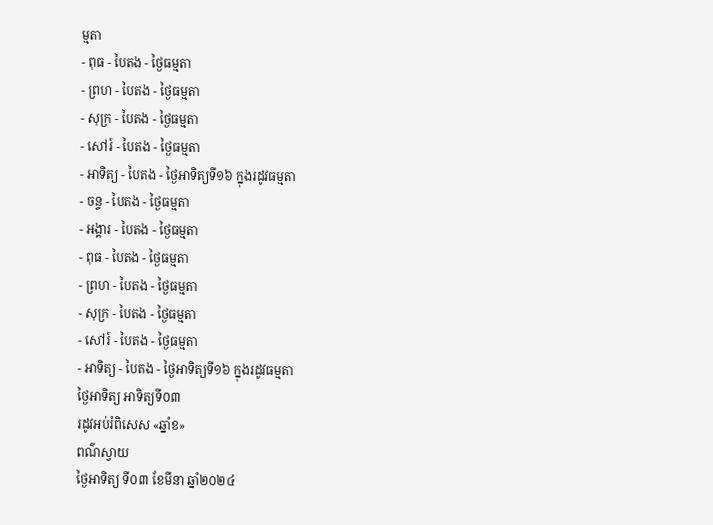ម្មតា
- ពុធ - បៃតង - ថ្ងៃធម្មតា
- ព្រហ - បៃតង - ថ្ងៃធម្មតា
- សុក្រ - បៃតង - ថ្ងៃធម្មតា
- សៅរ៍ - បៃតង - ថ្ងៃធម្មតា
- អាទិត្យ - បៃតង - ថ្ងៃអាទិត្យទី១៦ ក្នុងរដូវធម្មតា
- ចន្ទ - បៃតង - ថ្ងៃធម្មតា
- អង្គារ - បៃតង - ថ្ងៃធម្មតា
- ពុធ - បៃតង - ថ្ងៃធម្មតា
- ព្រហ - បៃតង - ថ្ងៃធម្មតា
- សុក្រ - បៃតង - ថ្ងៃធម្មតា
- សៅរ៍ - បៃតង - ថ្ងៃធម្មតា
- អាទិត្យ - បៃតង - ថ្ងៃអាទិត្យទី១៦ ក្នុងរដូវធម្មតា
ថ្ងៃអាទិត្យ អាទិត្យទី០៣
រដូវអប់រំពិសេស «ឆ្នាំខ»
ពណ៌ស្វាយ
ថ្ងៃអាទិត្យ ទី០៣ ខែមីនា ឆ្នាំ២០២៤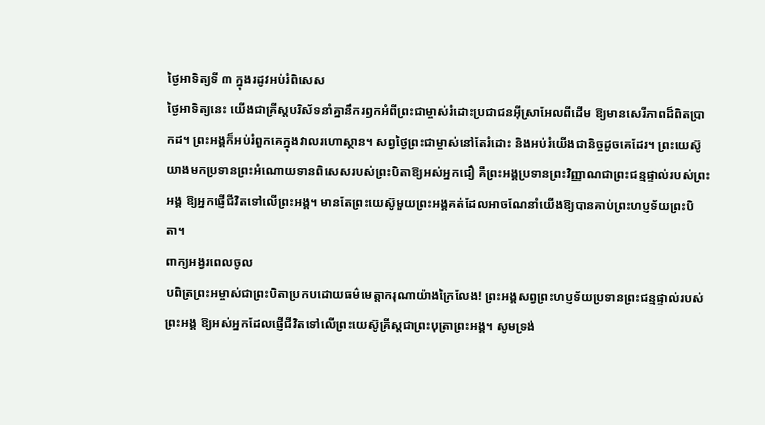ថ្ងៃអាទិត្យទី ៣ ក្នុងរដូវអប់រំពិសេស
ថ្ងៃអាទិត្យនេះ យើងជាគ្រីស្តបរិស័ទនាំគ្នានឹករឭកអំពីព្រះជាម្ចាស់រំដោះប្រជាជនអ៊ីស្រាអែលពីដើម ឱ្យមានសេរីភាពដ៏ពិតប្រាកដ។ ព្រះអង្គក៏អប់រំពួកគេក្នុងវាលរហោស្ថាន។ សព្វថ្ងៃព្រះជាម្ចាស់នៅតែរំដោះ និងអប់រំយើងជានិច្ចដូចគេដែរ។ ព្រះយេស៊ូយាងមកប្រទានព្រះអំណោយទានពិសេសរបស់ព្រះបិតាឱ្យអស់អ្នកជឿ គឺព្រះអង្គប្រទានព្រះវិញ្ញាណជាព្រះជន្មផ្ទាល់របស់ព្រះអង្គ ឱ្យអ្នកផ្ញើជីវិតទៅលើព្រះអង្គ។ មានតែព្រះយេស៊ូមួយព្រះអង្គគត់ដែលអាចណែនាំយើងឱ្យបានគាប់ព្រះហប្ញទ័យព្រះបិតា។
ពាក្យអង្វរពេលចូល
បពិត្រព្រះអម្ចាស់ជាព្រះបិតាប្រកបដោយធម៌មេត្តាករុណាយ៉ាងក្រៃលែង! ព្រះអង្គសព្វព្រះហប្ញទ័យប្រទានព្រះជន្មផ្ទាល់របស់ព្រះអង្គ ឱ្យអស់អ្នកដែលផ្ញើជីវិតទៅលើព្រះយេស៊ូគ្រីស្តជាព្រះបុត្រាព្រះអង្គ។ សូមទ្រង់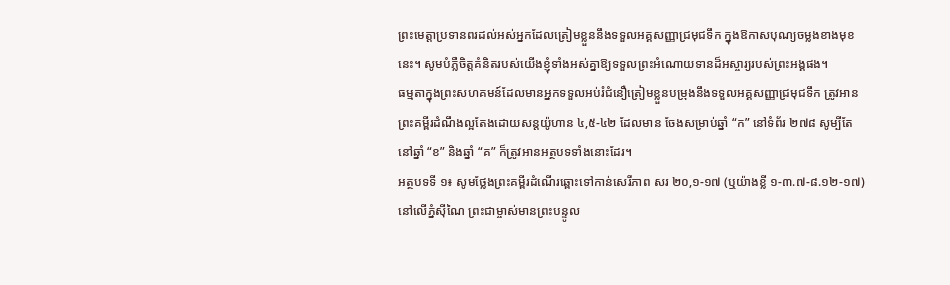ព្រះមេត្តាប្រទានពរដល់អស់អ្នកដែលត្រៀមខ្លួននឹងទទួលអគ្គសញ្ញាជ្រមុជទឹក ក្នុងឱកាសបុណ្យចម្លងខាងមុខនេះ។ សូមបំភ្លឺចិត្តគំនិតរបស់យើងខ្ញុំទាំងអស់គ្នាឱ្យទទួលព្រះអំណោយទានដ៏អស្ចារ្យរបស់ព្រះអង្គផង។
ធម្មតាក្នុងព្រះសហគមន៍ដែលមានអ្នកទទួលអប់រំជំនឿត្រៀមខ្លួនបម្រុងនឹងទទួលអគ្គសញ្ញាជ្រមុជទឹក ត្រូវអានព្រះគម្ពីរដំណឹងល្អតែងដោយសន្តយ៉ូហាន ៤,៥-៤២ ដែលមាន ចែងសម្រាប់ឆ្នាំ “ក” នៅទំព័រ ២៧៨ សូម្បីតែនៅឆ្នាំ “ខ” និងឆ្នាំ “គ” ក៏ត្រូវអានអត្ថបទទាំងនោះដែរ។
អត្ថបទទី ១៖ សូមថ្លែងព្រះគម្ពីរដំណើរឆ្ពោះទៅកាន់សេរីភាព សរ ២០,១-១៧ (ឬយ៉ាងខ្លី ១-៣.៧-៨.១២-១៧)
នៅលើភ្នំស៊ីណៃ ព្រះជាម្ចាស់មានព្រះបន្ទូល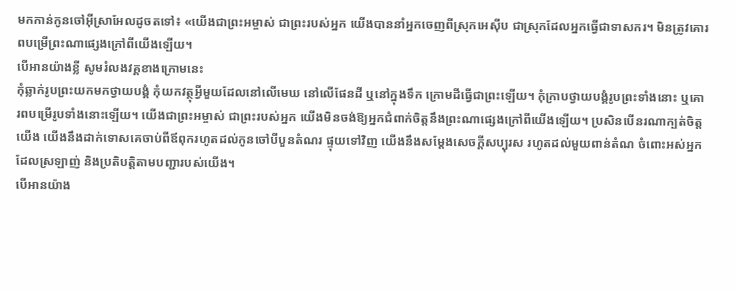មកកាន់កូនចៅអ៊ីស្រាអែលដូចតទៅ៖ «យើងជាព្រះអម្ចាស់ ជាព្រះរបស់អ្នក យើងបាននាំអ្នកចេញពីស្រុកអេស៊ីប ជាស្រុកដែលអ្នកធ្វើជាទាសករ។ មិនត្រូវគោរពបម្រើព្រះណាផ្សេងក្រៅពីយើងឡើយ។
បើអានយ៉ាងខ្លី សូមរំលងវគ្គខាងក្រោមនេះ
កុំឆ្លាក់រូបព្រះយកមកថ្វាយបង្គំ កុំយកវត្ថុអ្វីមួយដែលនៅលើមេឃ នៅលើផែនដី ឬនៅក្នុងទឹក ក្រោមដីធ្វើជាព្រះឡើយ។ កុំក្រាបថ្វាយបង្គំរូបព្រះទាំងនោះ ឬគោរពបម្រើរូបទាំងនោះឡើយ។ យើងជាព្រះអម្ចាស់ ជាព្រះរបស់អ្នក យើងមិនចង់ឱ្យអ្នកជំពាក់ចិត្តនឹងព្រះណាផ្សេងក្រៅពីយើងឡើយ។ ប្រសិនបើនរណាក្បត់ចិត្តយើង យើងនឹងដាក់ទោសគេចាប់ពីឪពុករហូតដល់កូនចៅបីបួនតំណរ ផ្ទុយទៅវិញ យើងនឹងសម្តែងសេចក្តីសប្បុរស រហូតដល់មួយពាន់តំណ ចំពោះអស់អ្នកដែលស្រឡាញ់ និងប្រតិបត្តិតាមបញ្ជារបស់យើង។
បើអានយ៉ាង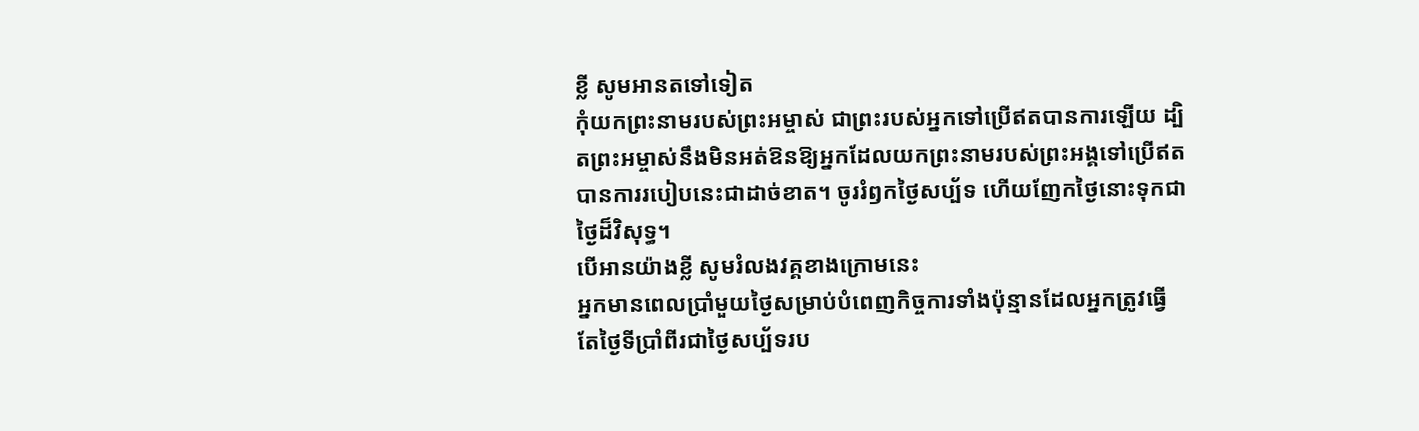ខ្លី សូមអានតទៅទៀត
កុំយកព្រះនាមរបស់ព្រះអម្ចាស់ ជាព្រះរបស់អ្នកទៅប្រើឥតបានការឡើយ ដ្បិតព្រះអម្ចាស់នឹងមិនអត់ឱនឱ្យអ្នកដែលយកព្រះនាមរបស់ព្រះអង្គទៅប្រើឥតបានការរបៀបនេះជាដាច់ខាត។ ចូររំឭកថ្ងៃសប្ប័ទ ហើយញែកថ្ងៃនោះទុកជាថ្ងៃដ៏វិសុទ្ធ។
បើអានយ៉ាងខ្លី សូមរំលងវគ្គខាងក្រោមនេះ
អ្នកមានពេលប្រាំមួយថ្ងៃសម្រាប់បំពេញកិច្ចការទាំងប៉ុន្មានដែលអ្នកត្រូវធ្វើ តែថ្ងៃទីប្រាំពីរជាថ្ងៃសប្ប័ទរប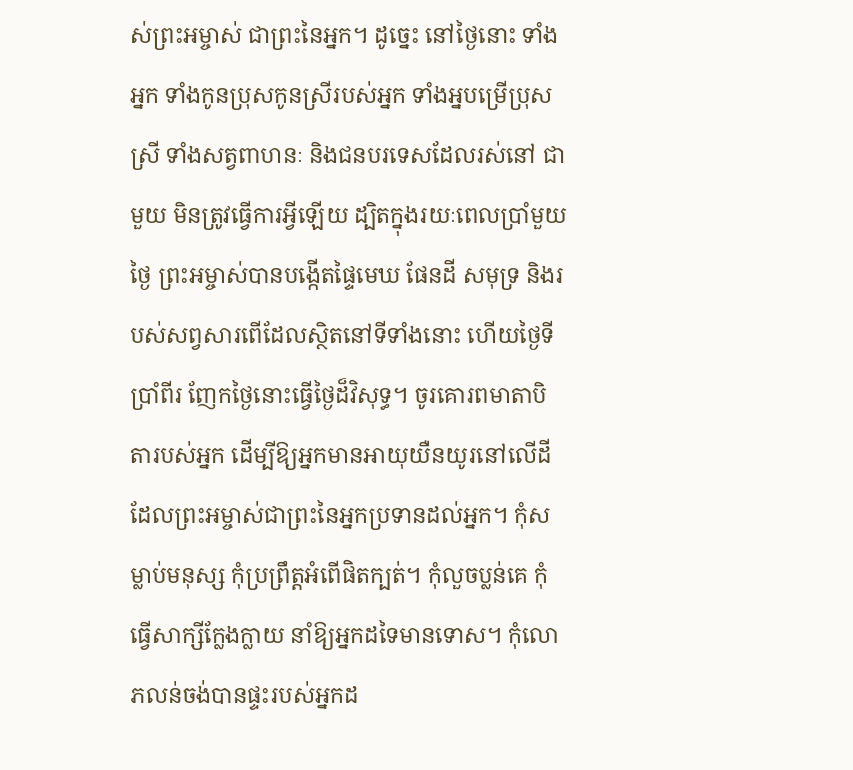ស់ព្រះអម្ចាស់ ជាព្រះនៃអ្នក។ ដូច្នេះ នៅថ្ងៃនោះ ទាំងអ្នក ទាំងកូនប្រុសកូនស្រីរបស់អ្នក ទាំងអ្នបម្រើប្រុសស្រី ទាំងសត្វពាហនៈ និងជនបរទេសដែលរស់នៅ ជាមួយ មិនត្រូវធ្វើការអ្វីឡើយ ដ្បិតក្នុងរយៈពេលប្រាំមួយថ្ងៃ ព្រះអម្ចាស់បានបង្កើតផ្ទៃមេឃ ផែនដី សមុទ្រ និងរបស់សព្វសារពើដែលស្ថិតនៅទីទាំងនោះ ហើយថ្ងៃទីប្រាំពីរ ញែកថ្ងៃនោះធ្វើថ្ងៃដ៏វិសុទ្ធ។ ចូរគោរពមាតាបិតារបស់អ្នក ដើម្បីឱ្យអ្នកមានអាយុយឺនយូរនៅលើដី ដែលព្រះអម្ចាស់ជាព្រះនៃអ្នកប្រទានដល់អ្នក។ កុំសម្លាប់មនុស្ស កុំប្រព្រឹត្តអំពើផិតក្បត់។ កុំលួចប្លន់គេ កុំធ្វើសាក្សីក្លែងក្លាយ នាំឱ្យអ្នកដទៃមានទោស។ កុំលោភលន់ចង់បានផ្ទះរបស់អ្នកដ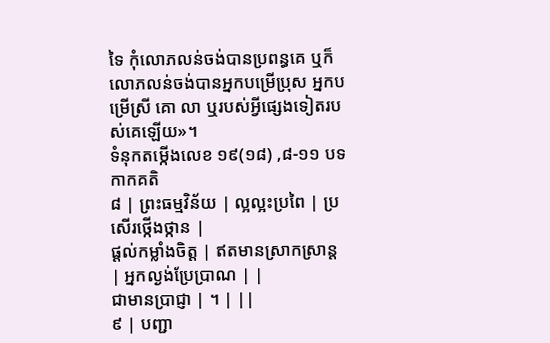ទៃ កុំលោភលន់ចង់បានប្រពន្ធគេ ឬក៏លោភលន់ចង់បានអ្នកបម្រើប្រុស អ្នកបម្រើស្រី គោ លា ឬរបស់អ្វីផ្សេងទៀតរបស់គេឡើយ»។
ទំនុកតម្កើងលេខ ១៩(១៨) ,៨-១១ បទកាកគតិ
៨ | ព្រះធម្មវិន័យ | ល្អល្អះប្រពៃ | ប្រសើរថ្កើងថ្កាន |
ផ្តល់កម្លាំងចិត្ត | ឥតមានស្រាកស្រាន្ត | អ្នកល្ងង់ប្រែប្រាណ | |
ជាមានប្រាជ្ញា | ។ | ||
៩ | បញ្ជា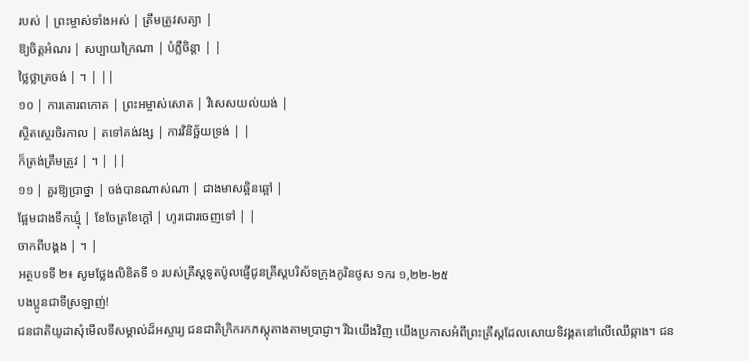របស់ | ព្រះម្ចាស់ទាំងអស់ | ត្រឹមត្រូវសត្យា |
ឱ្យចិត្តអំណរ | សប្បាយក្រៃណា | បំភ្លឺចិន្តា | |
ថ្លៃថ្លាត្រចង់ | ។ | ||
១០ | ការគោរពកោត | ព្រះអម្ចាស់សោត | វិសេសយល់យង់ |
ស្ថិតស្ថេរចិរកាល | តទៅគង់វង្ស | ការវិនិច្ឆ័យទ្រង់ | |
ក៏ត្រង់ត្រឹមត្រូវ | ។ | ||
១១ | គួរឱ្យប្រាថ្នា | ចង់បានណាស់ណា | ជាងមាសឆ្អិនឆ្អៅ |
ផ្អែមជាងទឹកឃ្មុំ | ខែចែត្រខែក្តៅ | ហូរជោរចេញទៅ | |
ចាកពីបង្គង | ។ |
អត្ថបទទី ២៖ សូមថ្លែងលិខិតទី ១ របស់គ្រីស្តទូតប៉ូលផ្ញើជូនគ្រីស្តបរិស័ទក្រុងកូរិនថូស ១ករ ១,២២-២៥
បងប្អូនជាទីស្រឡាញ់!
ជនជាតិយូដាសុំមើលទីសម្គាល់ដ៏អស្ចារ្យ ជនជាតិក្រិករកភស្តុតាងតាមប្រាជ្ញា។ រីឯយើងវិញ យើងប្រកាសអំពីព្រះគ្រីស្តដែលសោយទិវង្គតនៅលើឈើឆ្កាង។ ជន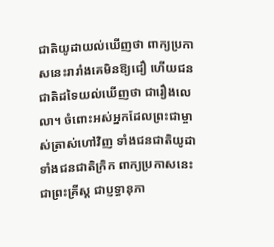ជាតិយូដាយល់ឃើញថា ពាក្យប្រកាសនេះរារាំងគេមិនឱ្យជឿ ហើយជនជាតិដទៃយល់ឃើញថា ជារឿងលេលា។ ចំពោះអស់អ្នកដែលព្រះជាម្ចាស់ត្រាស់ហៅវិញ ទាំងជនជាតិយូដា ទាំងជនជាតិក្រិក ពាក្យប្រកាសនេះជាព្រះគ្រីស្ត ជាប្ញទ្ធានុភា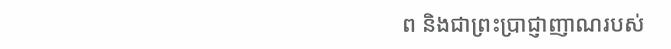ព និងជាព្រះប្រាជ្ញាញាណរបស់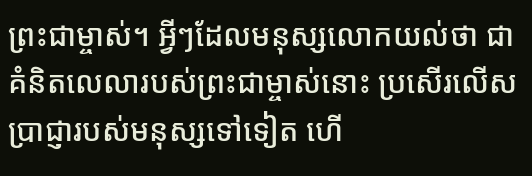ព្រះជាម្ចាស់។ អ្វីៗដែលមនុស្សលោកយល់ថា ជាគំនិតលេលារបស់ព្រះជាម្ចាស់នោះ ប្រសើរលើសប្រាជ្ញារបស់មនុស្សទៅទៀត ហើ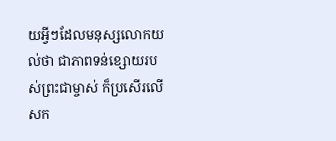យអ្វីៗដែលមនុស្សលោកយល់ថា ជាភាពទន់ខ្សោយរបស់ព្រះជាម្ចាស់ ក៏ប្រសើរលើសក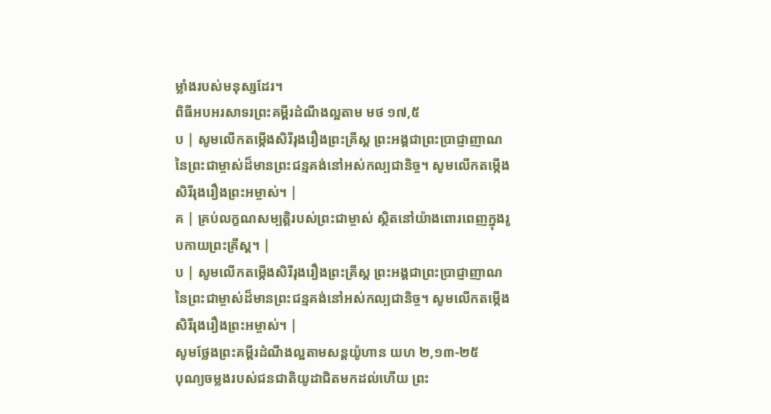ម្លាំងរបស់មនុស្សដែរ។
ពិធីអបអរសាទរព្រះគម្ពីរដំណឹងល្អតាម មថ ១៧,៥
ប | សូមលើកតម្កើងសិរីរុងរឿងព្រះគ្រីស្ត ព្រះអង្គជាព្រះប្រាជ្ញាញាណនៃព្រះជាម្ចាស់ដ៏មានព្រះជន្មគង់នៅអស់កល្បជានិច្ច។ សូមលើកតម្កើងសិរីរុងរឿងព្រះអម្ចាស់។ |
គ | គ្រប់លក្ខណសម្បត្តិរបស់ព្រះជាម្ចាស់ ស្ថិតនៅយ៉ាងពោរពេញក្នុងរូបកាយព្រះគ្រីស្ត។ |
ប | សូមលើកតម្កើងសិរីរុងរឿងព្រះគ្រីស្ត ព្រះអង្គជាព្រះប្រាជ្ញាញាណនៃព្រះជាម្ចាស់ដ៏មានព្រះជន្មគង់នៅអស់កល្បជានិច្ច។ សូមលើកតម្កើងសិរីរុងរឿងព្រះអម្ចាស់។ |
សូមថ្លែងព្រះគម្ពីរដំណឹងល្អតាមសន្តយ៉ូហាន យហ ២,១៣-២៥
បុណ្យចម្លងរបស់ជនជាតិយូដាជិតមកដល់ហើយ ព្រះ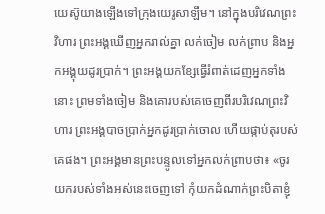យេស៊ូយាងឡើងទៅក្រុងយេរូសាឡឹម។ នៅក្នុងបរិវេណព្រះវិហារ ព្រះអង្គឃើញអ្នករាល់គ្នា លក់ចៀម លក់ព្រាប និងអ្នកអង្គុយដូរប្រាក់។ ព្រះអង្គយកខ្សែធ្វើរំពាត់ដេញអ្នកទាំងនោះ ព្រមទាំងចៀម និងគោរបស់គេចេញពីរបរិវេណព្រះវិហារ ព្រះអង្គបាចប្រាក់អ្នកដូរប្រាក់ចោល ហើយផ្កាប់តុរបស់គេផង។ ព្រះអង្គមានព្រះបន្ទូលទៅអ្នកលក់ព្រាបថា៖ «ចូរយករបស់ទាំងអស់នេះចេញទៅ កុំយកដំណាក់ព្រះបិតាខ្ញុំ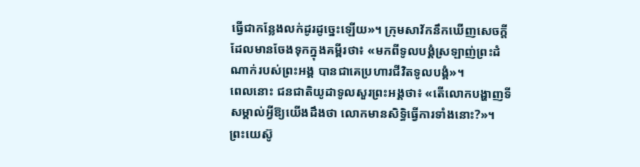ធ្វើជាកន្លែងលក់ដូរដូច្នេះឡើយ»។ ក្រុមសាវ័កនឹកឃើញសេចក្តីដែលមានចែងទុកក្នុងគម្ពីរថា៖ «មកពីទូលបង្គំស្រឡាញ់ព្រះដំណាក់របស់ព្រះអង្គ បានជាគេប្រហារជីវិតទូលបង្គំ»។
ពេលនោះ ជនជាតិយូដាទូលសួរព្រះអង្គថា៖ «តើលោកបង្ហាញទីសម្គាល់អ្វីឱ្យយើងដឹងថា លោកមានសិទ្ធិធ្វើការទាំងនោះ?»។ ព្រះយេស៊ូ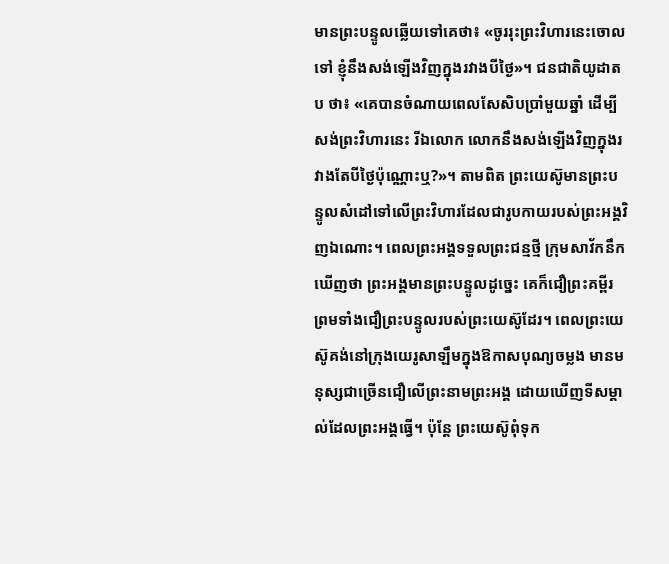មានព្រះបន្ទូលឆ្លើយទៅគេថា៖ «ចូររុះព្រះវិហារនេះចោលទៅ ខ្ញុំនឹងសង់ឡើងវិញក្នុងរវាងបីថ្ងៃ»។ ជនជាតិយូដាតប ថា៖ «គេបានចំណាយពេលសែសិបប្រាំមួយឆ្នាំ ដើម្បីសង់ព្រះវិហារនេះ រីឯលោក លោកនឹងសង់ឡើងវិញក្នុងរវាងតែបីថ្ងៃប៉ុណ្ណោះឬ?»។ តាមពិត ព្រះយេស៊ូមានព្រះបន្ទូលសំដៅទៅលើព្រះវិហារដែលជារូបកាយរបស់ព្រះអង្គវិញឯណោះ។ ពេលព្រះអង្គទទួលព្រះជន្មថ្មី ក្រុមសាវ័កនឹកឃើញថា ព្រះអង្គមានព្រះបន្ទូលដូច្នេះ គេក៏ជឿព្រះគម្ពីរ ព្រមទាំងជឿព្រះបន្ទូលរបស់ព្រះយេស៊ូដែរ។ ពេលព្រះយេស៊ូគង់នៅក្រុងយេរូសាឡឹមក្នុងឱកាសបុណ្យចម្លង មានមនុស្សជាច្រើនជឿលើព្រះនាមព្រះអង្គ ដោយឃើញទីសម្គាល់ដែលព្រះអង្គធ្វើ។ ប៉ុន្តែ ព្រះយេស៊ូពុំទុក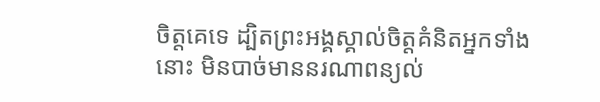ចិត្តគេទេ ដ្បិតព្រះអង្គស្គាល់ចិត្តគំនិតអ្នកទាំងនោះ មិនបាច់មាននរណាពន្យល់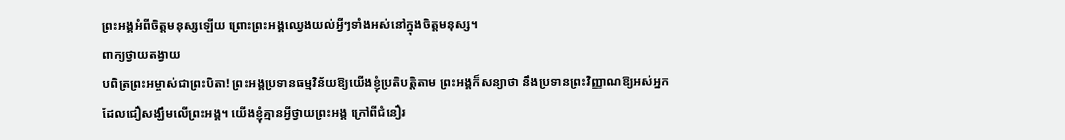ព្រះអង្គអំពីចិត្តមនុស្សឡើយ ព្រោះព្រះអង្គឈ្វេងយល់អ្វីៗទាំងអស់នៅក្នុងចិត្តមនុស្ស។
ពាក្យថ្វាយតង្វាយ
បពិត្រព្រះអម្ចាស់ជាព្រះបិតា! ព្រះអង្គប្រទានធម្មវិន័យឱ្យយើងខ្ញុំប្រតិបត្តិតាម ព្រះអង្គក៏សន្យាថា នឹងប្រទានព្រះវិញ្ញាណឱ្យអស់អ្នកដែលជឿសង្ឃឹមលើព្រះអង្គ។ យើងខ្ញុំគ្មានអ្វីថ្វាយព្រះអង្គ ក្រៅពីជំនឿរ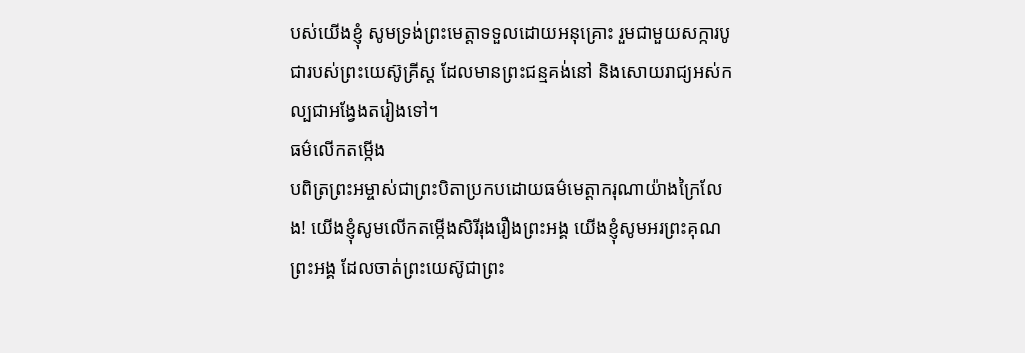បស់យើងខ្ញុំ សូមទ្រង់ព្រះមេត្តាទទួលដោយអនុគ្រោះ រួមជាមួយសក្ការបូជារបស់ព្រះយេស៊ូគ្រីស្ត ដែលមានព្រះជន្មគង់នៅ និងសោយរាជ្យអស់កល្បជាអង្វែងតរៀងទៅ។
ធម៌លើកតម្កើង
បពិត្រព្រះអម្ចាស់ជាព្រះបិតាប្រកបដោយធម៌មេត្តាករុណាយ៉ាងក្រៃលែង! យើងខ្ញុំសូមលើកតម្កើងសិរីរុងរឿងព្រះអង្គ យើងខ្ញុំសូមអរព្រះគុណព្រះអង្គ ដែលចាត់ព្រះយេស៊ូជាព្រះ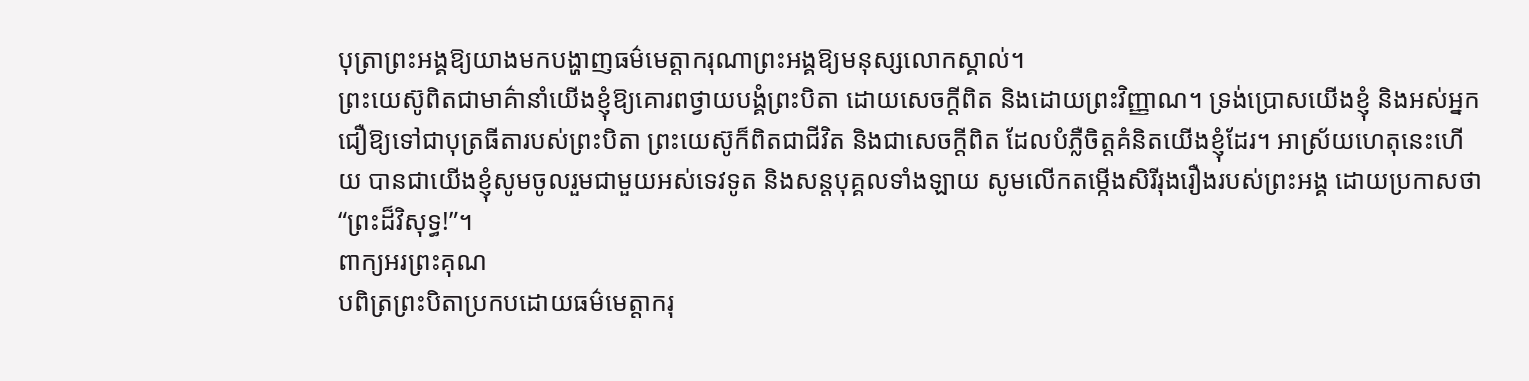បុត្រាព្រះអង្គឱ្យយាងមកបង្ហាញធម៌មេត្តាករុណាព្រះអង្គឱ្យមនុស្សលោកស្គាល់។
ព្រះយេស៊ូពិតជាមាគ៌ានាំយើងខ្ញុំឱ្យគោរពថ្វាយបង្គំព្រះបិតា ដោយសេចក្តីពិត និងដោយព្រះវិញ្ញាណ។ ទ្រង់ប្រោសយើងខ្ញុំ និងអស់អ្នកជឿឱ្យទៅជាបុត្រធីតារបស់ព្រះបិតា ព្រះយេស៊ូក៏ពិតជាជីវិត និងជាសេចក្តីពិត ដែលបំភ្លឺចិត្តគំនិតយើងខ្ញុំដែរ។ អាស្រ័យហេតុនេះហើយ បានជាយើងខ្ញុំសូមចូលរួមជាមួយអស់ទេវទូត និងសន្តបុគ្គលទាំងឡាយ សូមលើកតម្កើងសិរីរុងរឿងរបស់ព្រះអង្គ ដោយប្រកាសថា “ព្រះដ៏វិសុទ្ធ!”។
ពាក្យអរព្រះគុណ
បពិត្រព្រះបិតាប្រកបដោយធម៌មេត្តាករុ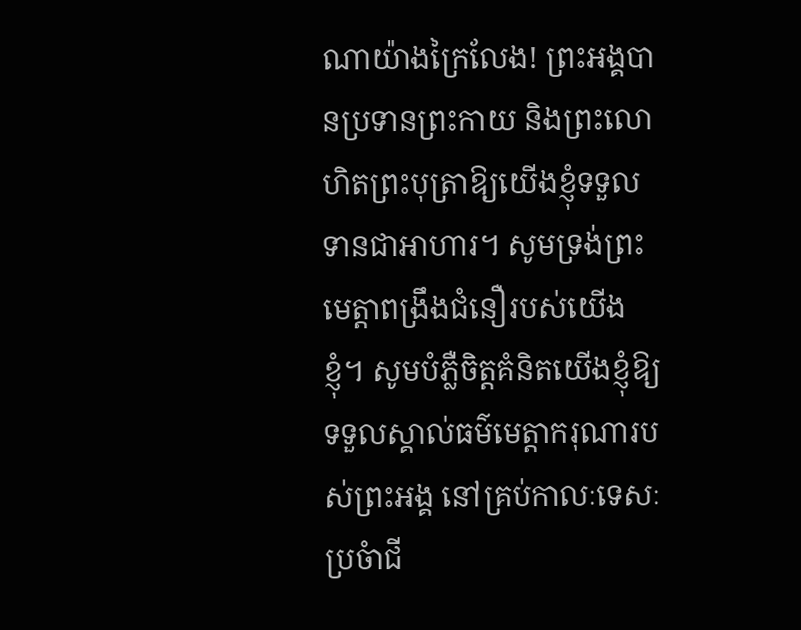ណាយ៉ាងក្រៃលែង! ព្រះអង្គបានប្រទានព្រះកាយ និងព្រះលោហិតព្រះបុត្រាឱ្យយើងខ្ញុំទទួល ទានជាអាហារ។ សូមទ្រង់ព្រះមេត្តាពង្រឹងជំនឿរបស់យើងខ្ញុំ។ សូមបំភ្លឺចិត្តគំនិតយើងខ្ញុំឱ្យទទួលស្គាល់ធម៌មេត្តាករុណារបស់ព្រះអង្គ នៅគ្រប់កាលៈទេសៈប្រចំាជី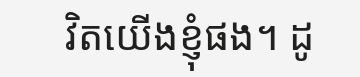វិតយើងខ្ញុំផង។ ដូ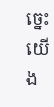ច្នេះ យើង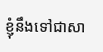ខ្ញុំនឹងទៅជាសា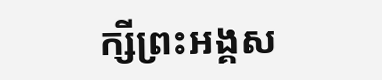ក្សីព្រះអង្គស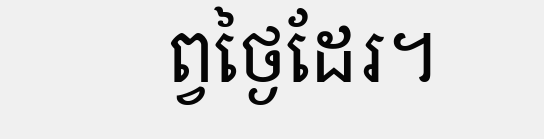ព្វថ្ងៃដែរ។